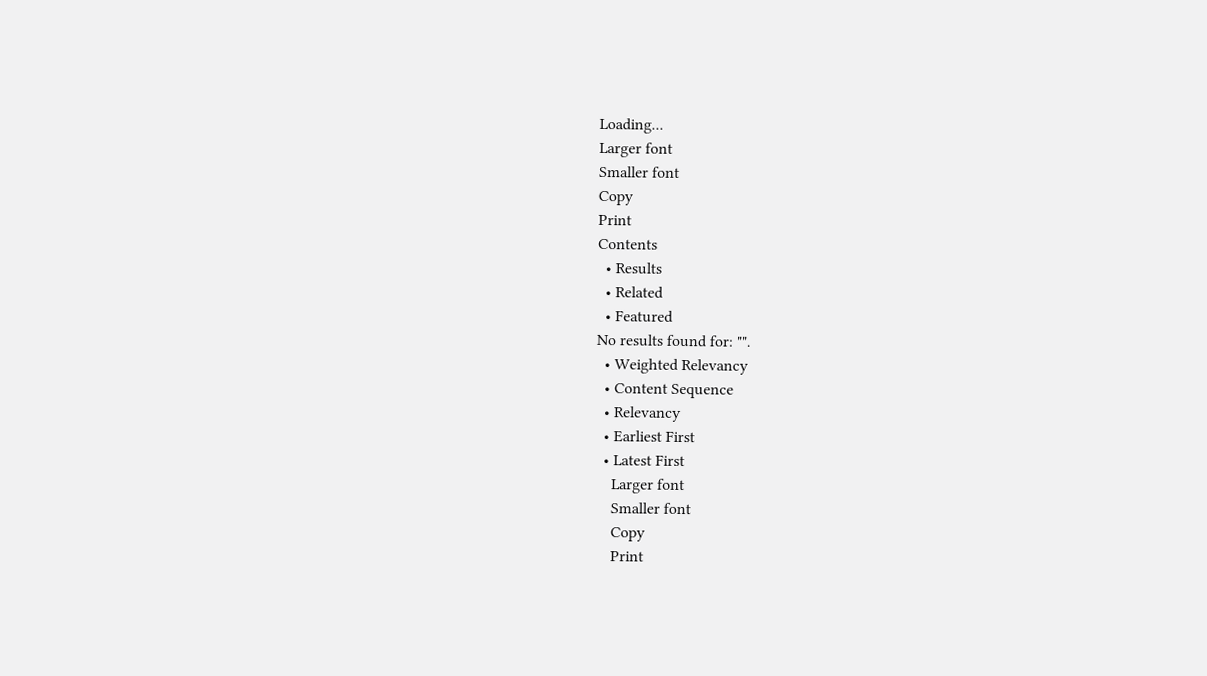Loading...
Larger font
Smaller font
Copy
Print
Contents
  • Results
  • Related
  • Featured
No results found for: "".
  • Weighted Relevancy
  • Content Sequence
  • Relevancy
  • Earliest First
  • Latest First
    Larger font
    Smaller font
    Copy
    Print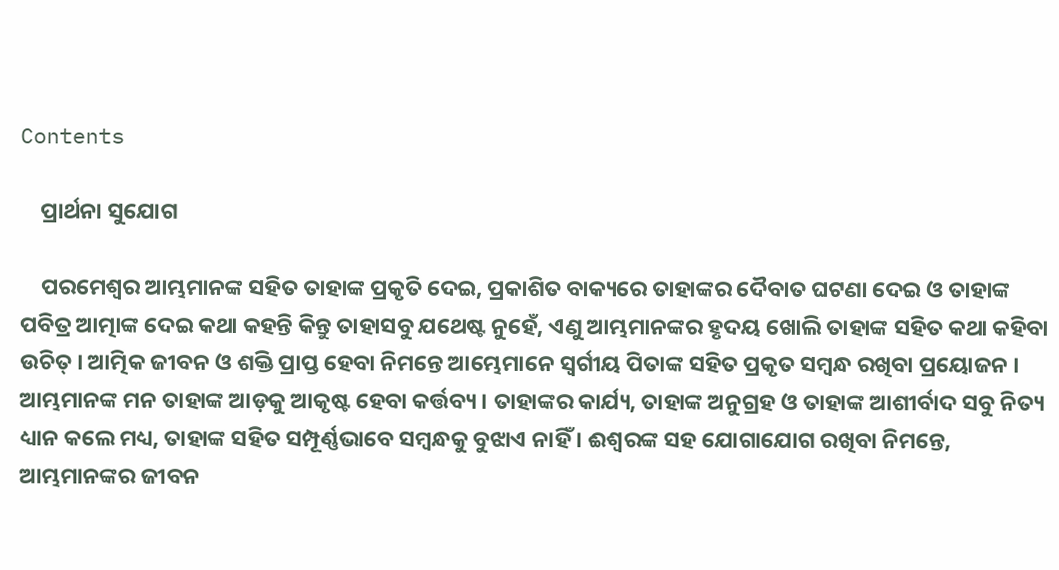Contents

    ପ୍ରାର୍ଥନା ସୁଯୋଗ

    ପରମେଶ୍ବର ଆମ୍ଭମାନଙ୍କ ସହିତ ତାହାଙ୍କ ପ୍ରକୃତି ଦେଇ, ପ୍ରକାଶିତ ବାକ୍ୟରେ ତାହାଙ୍କର ଦୈବାତ ଘଟଣା ଦେଇ ଓ ତାହାଙ୍କ ପବିତ୍ର ଆତ୍ମାଙ୍କ ଦେଇ କଥା କହନ୍ତି କିନ୍ତୁ ତାହାସବୁ ଯଥେଷ୍ଟ ନୁହେଁ, ଏଣୁ ଆମ୍ଭମାନଙ୍କର ହୃଦୟ ଖୋଲି ତାହାଙ୍କ ସହିତ କଥା କହିବା ଉଚିତ୍ । ଆତ୍ମିକ ଜୀବନ ଓ ଶକ୍ତି ପ୍ରାପ୍ତ ହେବା ନିମନ୍ତେ ଆମ୍ଭେମାନେ ସ୍ଵର୍ଗୀୟ ପିତାଙ୍କ ସହିତ ପ୍ରକୃତ ସମ୍ବନ୍ଧ ରଖିବା ପ୍ରୟୋଜନ । ଆମ୍ଭମାନଙ୍କ ମନ ତାହାଙ୍କ ଆଡ଼କୁ ଆକୃଷ୍ଟ ହେବା କର୍ତ୍ତବ୍ୟ । ତାହାଙ୍କର କାର୍ଯ୍ୟ, ତାହାଙ୍କ ଅନୁଗ୍ରହ ଓ ତାହାଙ୍କ ଆଶୀର୍ବାଦ ସବୁ ନିତ୍ୟ ଧ୍ୟାନ କଲେ ମଧ୍ୟ, ତାହାଙ୍କ ସହିତ ସମ୍ପୂର୍ଣ୍ଣଭାବେ ସମ୍ବନ୍ଧକୁ ବୁଝାଏ ନାହିଁ । ଈଶ୍ଵରଙ୍କ ସହ ଯୋଗାଯୋଗ ରଖିବା ନିମନ୍ତେ, ଆମ୍ଭମାନଙ୍କର ଜୀବନ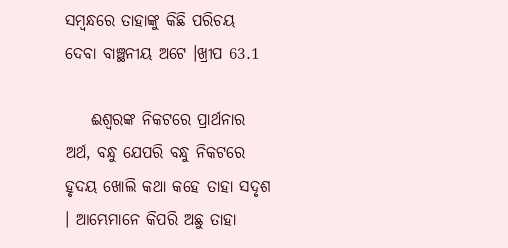ସମ୍ବନ୍ଧରେ ତାହାଙ୍କୁ କିଛି ପରିଚୟ ଦେବା ବାଞ୍ଛନୀୟ ଅଟେ ।ଖ୍ରୀପ 63.1

    ଈଶ୍ବରଙ୍କ ନିକଟରେ ପ୍ରାର୍ଥନାର ଅର୍ଥ, ବନ୍ଧୁ ଯେପରି ବନ୍ଧୁ ନିକଟରେ ହୃଦୟ ଖୋଲି କଥା କହେ ତାହା ସଦୃଶ । ଆମ୍ଭେମାନେ କିପରି ଅଛୁ ତାହା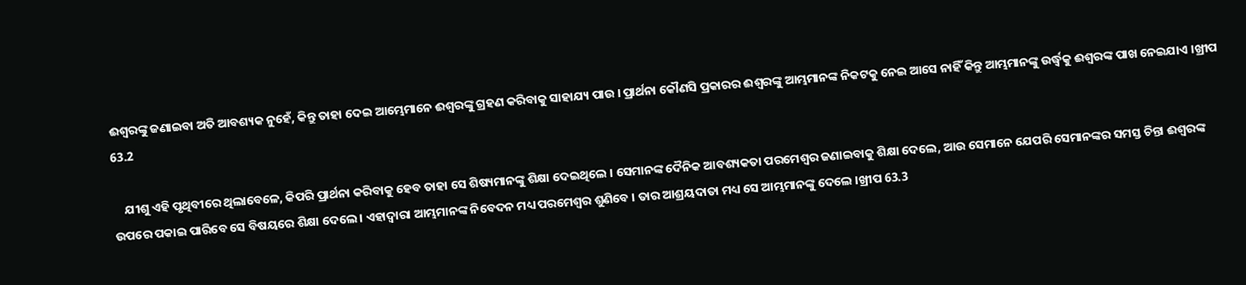ଈଶ୍ବରଙ୍କୁ ଜଣାଇବା ଅତି ଆବଶ୍ୟକ ନୁହେଁ, କିନ୍ତୁ ତାହା ଦେଇ ଆମ୍ଭେମାନେ ଈଶ୍ଵରଙ୍କୁ ଗ୍ରହଣ କରିବାକୁ ସାହାଯ୍ୟ ପାଉ । ପ୍ରାର୍ଥନା କୌଣସି ପ୍ରକାରର ଈଶ୍ବରଙ୍କୁ ଆମ୍ଭମାନଙ୍କ ନିକଟକୁ ନେଇ ଆସେ ନାହିଁ କିନ୍ତୁ ଆମ୍ଭମାନଙ୍କୁ ଉର୍ଦ୍ଧ୍ବକୁ ଈଶ୍ଵରଙ୍କ ପାଖ ନେଇଯାଏ ।ଖ୍ରୀପ 63.2

    ଯୀଶୁ ଏହି ପୃଥିବୀରେ ଥିଲାବେଳେ, କିପରି ପ୍ରାର୍ଥନା କରିବାକୁ ହେବ ତାହା ସେ ଶିଷ୍ୟମାନଙ୍କୁ ଶିକ୍ଷା ଦେଇଥିଲେ । ସେମାନଙ୍କ ଦୈନିକ ଆବଶ୍ୟକତା ପରମେଶ୍ବର ଜଣାଇବାକୁ ଶିକ୍ଷା ଦେଲେ, ଆଉ ସେମାନେ ଯେପରି ସେମାନଙ୍କର ସମସ୍ତ ଚିନ୍ତା ଈଶ୍ବରଙ୍କ ଉପରେ ପକାଇ ପାରିବେ ସେ ବିଷୟରେ ଶିକ୍ଷା ଦେଲେ । ଏହାଦ୍ଵାରା ଆମ୍ଭମାନଙ୍କ ନିବେଦନ ମଧ୍ୟ ପରମେଶ୍ଵର ଶୁଣିବେ । ତାର ଆଶ୍ରୟଦାତା ମଧ୍ୟ ସେ ଆମ୍ଭମାନଙ୍କୁ ଦେଲେ ।ଖ୍ରୀପ 63.3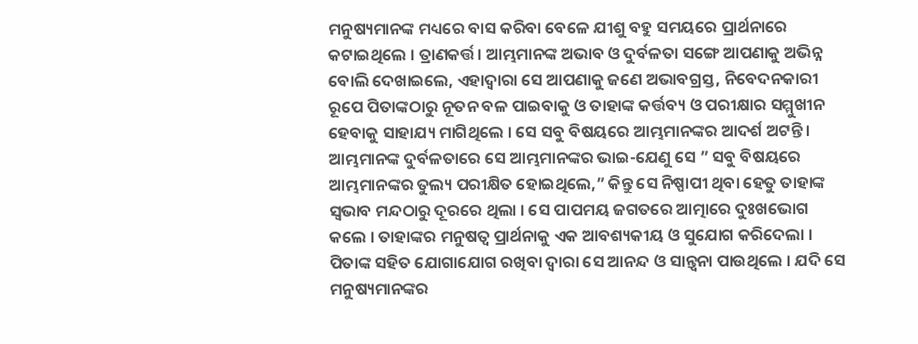ମନୁଷ୍ୟମାନଙ୍କ ମଧ୍ୟରେ ବାସ କରିବା ବେଳେ ଯୀଶୁ ବହୁ ସମୟରେ ପ୍ରାର୍ଥନାରେ କଟାଇଥିଲେ । ତ୍ରାଣକର୍ତ୍ତ। ଆମ୍ଭମାନଙ୍କ ଅଭାବ ଓ ଦୁର୍ବଳତା ସଙ୍ଗେ ଆପଣାକୁ ଅଭିନ୍ନ ବୋଲି ଦେଖାଇଲେ, ଏହାଦ୍ୱାରା ସେ ଆପଣାକୁ ଜଣେ ଅଭାବଗ୍ରସ୍ତ, ନିବେଦନକାରୀ ରୂପେ ପିତାଙ୍କଠାରୁ ନୂତନ ବଳ ପାଇବାକୁ ଓ ତାହାଙ୍କ କର୍ତ୍ତବ୍ୟ ଓ ପରୀକ୍ଷାର ସମ୍ମୁଖୀନ ହେବାକୁ ସାହାଯ୍ୟ ମାଗିଥିଲେ । ସେ ସବୁ ବିଷୟରେ ଆମ୍ଭମାନଙ୍କର ଆଦର୍ଶ ଅଟନ୍ତି । ଆମ୍ଭମାନଙ୍କ ଦୁର୍ବଳତାରେ ସେ ଆମ୍ଭମାନଙ୍କର ଭାଇ-ଯେଣୁ ସେ ” ସବୁ ବିଷୟରେ ଆମ୍ଭମାନଙ୍କର ତୁଲ୍ୟ ପରୀକ୍ଷିତ ହୋଇଥିଲେ,” କିନ୍ତୁ ସେ ନିଷ୍ପାପୀ ଥିବା ହେତୁ ତାହାଙ୍କ ସ୍ଵଭାବ ମନ୍ଦଠାରୁ ଦୂରରେ ଥିଲା । ସେ ପାପମୟ ଜଗତରେ ଆତ୍ମାରେ ଦୁଃଖଭୋଗ କଲେ । ତାହାଙ୍କର ମନୁଷତ୍ବ ପ୍ରାର୍ଥନାକୁ ଏକ ଆବଶ୍ୟକୀୟ ଓ ସୁଯୋଗ କରିଦେଲା । ପିତାଙ୍କ ସହିତ ଯୋଗାଯୋଗ ରଖିବା ଦ୍ବାରା ସେ ଆନନ୍ଦ ଓ ସାନ୍ତ୍ୱନା ପାଉଥିଲେ । ଯଦି ସେ ମନୁଷ୍ୟମାନଙ୍କର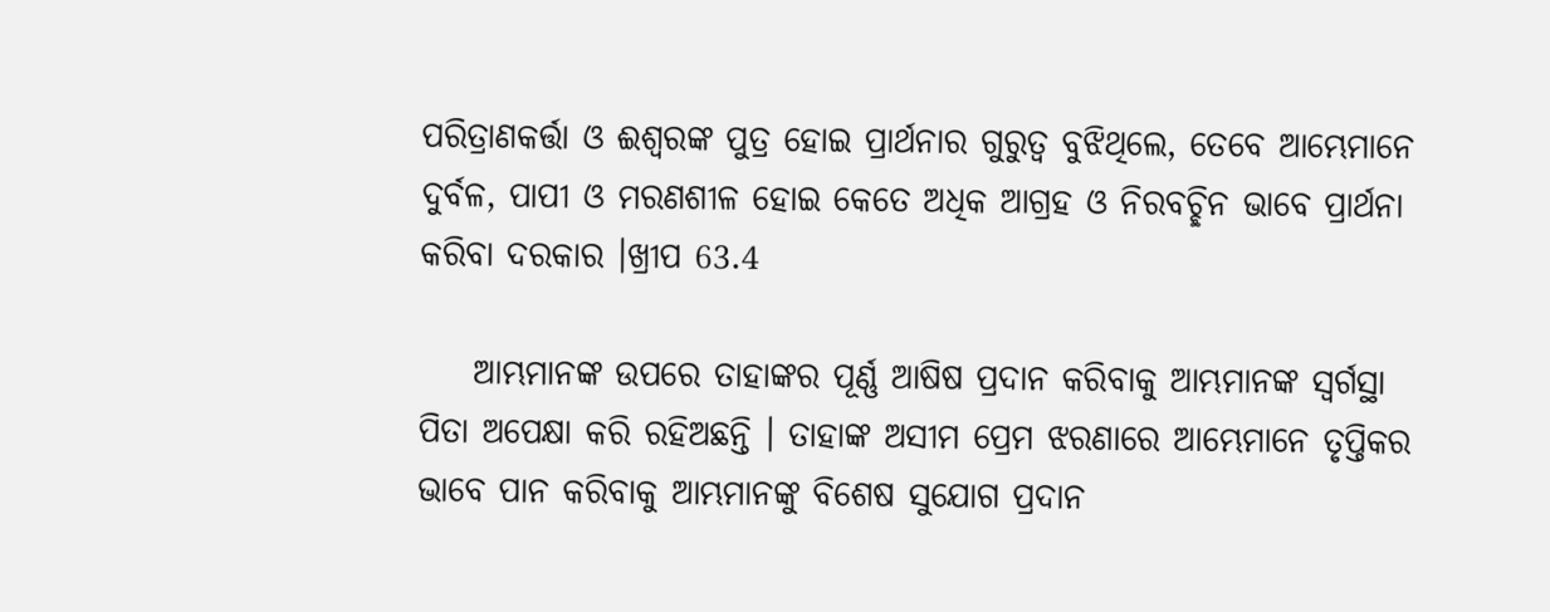ପରିତ୍ରାଣକର୍ତ୍ତା ଓ ଈଶ୍ବରଙ୍କ ପୁତ୍ର ହୋଇ ପ୍ରାର୍ଥନାର ଗୁରୁତ୍ଵ ବୁଝିଥିଲେ, ତେବେ ଆମ୍ଭେମାନେ ଦୁର୍ବଳ, ପାପୀ ଓ ମରଣଶୀଳ ହୋଇ କେତେ ଅଧିକ ଆଗ୍ରହ ଓ ନିରବଚ୍ଛିନ ଭାବେ ପ୍ରାର୍ଥନା କରିବା ଦରକାର ।ଖ୍ରୀପ 63.4

    ଆମ୍ଭମାନଙ୍କ ଉପରେ ତାହାଙ୍କର ପୂର୍ଣ୍ଣ ଆଷିଷ ପ୍ରଦାନ କରିବାକୁ ଆମ୍ଭମାନଙ୍କ ସ୍ବର୍ଗସ୍ଥା ପିତା ଅପେକ୍ଷା କରି ରହିଅଛନ୍ତି । ତାହାଙ୍କ ଅସୀମ ପ୍ରେମ ଝରଣାରେ ଆମ୍ଭେମାନେ ତୃପ୍ତିକର ଭାବେ ପାନ କରିବାକୁ ଆମ୍ଭମାନଙ୍କୁ ବିଶେଷ ସୁଯୋଗ ପ୍ରଦାନ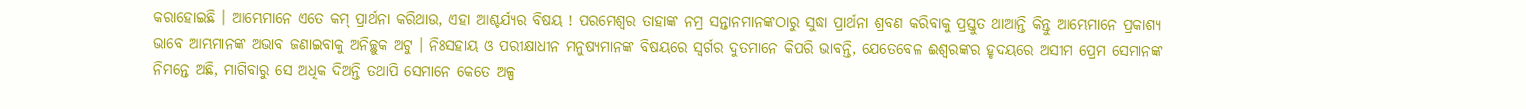କରାହୋଇଛି । ଆମ୍ଭେମାନେ ଏତେ କମ୍ ପ୍ରାର୍ଥନା କରିଥାଉ, ଏହା ଆଶ୍ଚର୍ଯ୍ୟର ବିଷୟ ! ପରମେଶ୍ବର ତାହାଙ୍କ ନମ୍ର ସନ୍ତାନମାନଙ୍କଠାରୁ ସୁଦ୍ଧା ପ୍ରାର୍ଥନା ଶ୍ରବଣ କରିବାକୁ ପ୍ରସ୍ତୁତ ଥାଆନ୍ତି କିନ୍ତୁ ଆମ୍ଭେମାନେ ପ୍ରକାଶ୍ୟ ଭାବେ ଆମ୍ଭମାନଙ୍କ ଅଭାବ ଜଣାଇବାକୁ ଅନିଚ୍ଛୁକ ଅଟୁ । ନିଃସହାୟ ଓ ପରୀକ୍ଷାଧୀନ ମନୁଷ୍ୟମାନଙ୍କ ବିଷୟରେ ସ୍ଵର୍ଗର ଦୁତମାନେ କିପରି ଭାବନ୍ତି, ଯେତେବେଳ ଈଶ୍ବରଙ୍କର ହୃଦୟରେ ଅସୀମ ପ୍ରେମ ସେମାନଙ୍କ ନିମନ୍ତେ ଅଛି, ମାଗିବାରୁ ସେ ଅଧିକ ଦିଅନ୍ତି ତଥାପି ସେମାନେ କେତେ ଅଳ୍ପ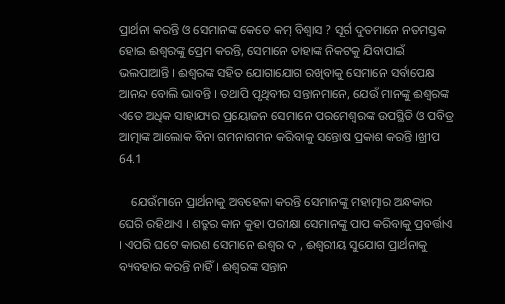ପ୍ରାର୍ଥନା କରନ୍ତି ଓ ସେମାନଙ୍କ କେତେ କମ୍ ବିଶ୍ୱାସ ? ସୂର୍ଗ ଦୁତମାନେ ନତମସ୍ତକ ହୋଇ ଈଶ୍ଵରଙ୍କୁ ପ୍ରେମ କରନ୍ତି, ସେମାନେ ତାହାଙ୍କ ନିକଟକୁ ଯିବାପାଇଁ ଭଲପାଆନ୍ତି । ଈଶ୍ବରଙ୍କ ସହିତ ଯୋଗାଯୋଗ ରଖିବାକୁ ସେମାନେ ସର୍ବାପେକ୍ଷ ଆନନ୍ଦ ବୋଲି ଭାବନ୍ତି । ତଥାପି ପୃଥିବୀର ସନ୍ତାନମାନେ, ଯେଉଁ ମାନଙ୍କୁ ଈଶ୍ବରଙ୍କ ଏତେ ଅଧିକ ସାହାଯ୍ୟର ପ୍ରୟୋଜନ ସେମାନେ ପରମେଶ୍ବରଙ୍କ ଉପସ୍ଥିତି ଓ ପବିତ୍ର ଆତ୍ମାଙ୍କ ଆଲୋକ ବିନା ଗମନାଗମନ କରିବାକୁ ସନ୍ତୋଷ ପ୍ରକାଶ କରନ୍ତି ।ଖ୍ରୀପ 64.1

    ଯେଉଁମାନେ ପ୍ରାର୍ଥନାକୁ ଅବହେଳା କରନ୍ତି ସେମାନଙ୍କୁ ମହାତ୍ମାର ଅନ୍ଧକାର ଘେରି ରହିଥାଏ । ଶତ୍ରୁର କାନ କୁହା ପରୀକ୍ଷା ସେମାନଙ୍କୁ ପାପ କରିବାକୁ ପ୍ରବର୍ତ୍ତାଏ । ଏପରି ଘଟେ କାରଣ ସେମାନେ ଈଶ୍ବର ଦ , ଈଶ୍ୱରୀୟ ସୁଯୋଗ ପ୍ରାର୍ଥନାକୁ ବ୍ୟବହାର କରନ୍ତି ନାହିଁ । ଈଶ୍ଵରଙ୍କ ସନ୍ତାନ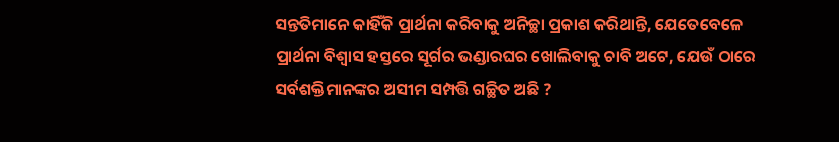ସନ୍ତତିମାନେ କାହିଁକି ପ୍ରାର୍ଥନା କରିବାକୁ ଅନିଚ୍ଛା ପ୍ରକାଶ କରିଥାନ୍ତି, ଯେତେବେଳେ ପ୍ରାର୍ଥନା ବିଶ୍ଵାସ ହସ୍ତରେ ସୂର୍ଗର ଭଣ୍ଡାରଘର ଖୋଲିବାକୁ ଚାବି ଅଟେ, ଯେଉଁ ଠାରେ ସର୍ବଶକ୍ତିମାନଙ୍କର ଅସୀମ ସମ୍ପତ୍ତି ଗଚ୍ଛିତ ଅଛି ?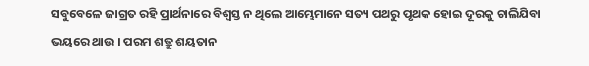ସବୁବେଳେ ଜାଗ୍ରତ ରହି ପ୍ରାର୍ଥନାରେ ବିଶ୍ବସ୍ତ ନ ଥିଲେ ଆମ୍ଭେମାନେ ସତ୍ୟ ପଥରୁ ପୃଥକ ହୋଇ ଦୂରକୁ ଚାଲିଯିବା ଭୟରେ ଥାଉ । ପରମ ଶତ୍ରୁ ଶୟତାନ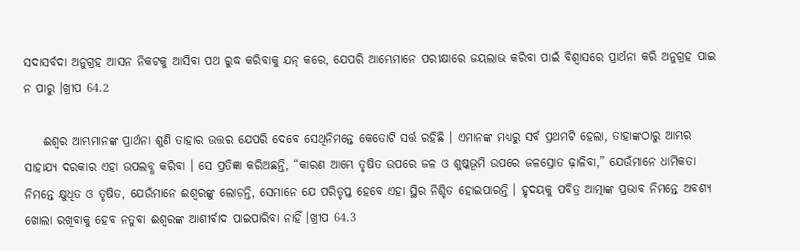ସଦାସର୍ବଦା ଅନୁଗ୍ରହ ଆସନ ନିକଟକୁ ଆସିବା ପଥ ରୁଦ୍ଧ କରିବାକୁ ଯନ୍ କରେ, ଯେପରି ଆମ୍ଭେମାନେ ପରୀକ୍ଷାରେ ଜୟଲାଭ କରିବା ପାଇଁ ବିଶ୍ବାସରେ ପ୍ରାର୍ଥନା କରି ଅନୁଗ୍ରହ ପାଇ ନ ପାରୁ ।ଖ୍ରୀପ 64.2

    ଈଶ୍ବର ଆମ୍ଭମାନଙ୍କ ପ୍ରାର୍ଥନା ଶୁଣି ତାହାର ଉତ୍ତର ଯେପରି ଦେବେ ସେଥିନିମନ୍ତେ କେତୋଟି ସର୍ତ୍ତ ରହିଛି । ଏମାନଙ୍କ ମଧ୍ୟରୁ ସର୍ବ ପ୍ରଥମଟି ହେଲା, ତାହାଙ୍କଠାରୁ ଆମ୍ଭର ସାହାଯ୍ୟ ଦରକାର ଏହା ଉପଲବ୍ଧ କରିବା । ସେ ପ୍ରତିଜ୍ଞା କରିଅଛନ୍ତି, “କାରଣ ଆମ୍ଭେ ତୃଷିତ ଉପରେ ଜଳ ଓ ଶୁଷ୍କଭୂମି ଉପରେ ଜଳସ୍ରୋତ ଢ଼ାଳିବା,” ଯେଉଁମାନେ ଧାର୍ମିକତା ନିମନ୍ତେ କ୍ଷୁଧିତ ଓ ତୃଷିତ, ଯେଉଁମାନେ ଈଶ୍ବରଙ୍କୁ ଲୋଡ଼ନ୍ତି, ସେମାନେ ଯେ ପରିତୃପ୍ତ ହେବେ ଏହା ସ୍ଥିର ନିଶ୍ଚିତ ହୋଇପାରନ୍ତି । ହୃଦୟକୁ ପବିତ୍ର ଆତ୍ମାଙ୍କ ପ୍ରଭାବ ନିମନ୍ତେ ଅବଶ୍ୟ ଖୋଲା ରଖିବାକୁ ହେବ ନତୁବା ଈଶ୍ବରଙ୍କ ଆଶୀର୍ବାଦ ପାଇପାରିବା ନାହିଁ ।ଖ୍ରୀପ 64.3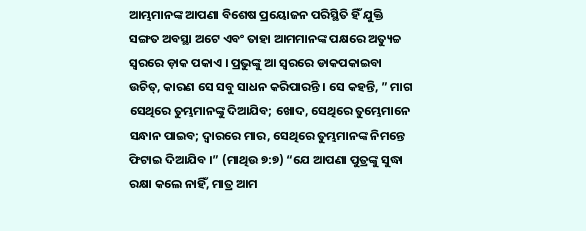ଆମ୍ଭମାନଙ୍କ ଆପଣା ବିଶେଷ ପ୍ରୟୋଜନ ପରିସ୍ଥିତି ହିଁ ଯୁକ୍ତି ସଙ୍ଗତ ଅବସ୍ଥା ଅଟେ ଏବଂ ତାହା ଆମମାନଙ୍କ ପକ୍ଷରେ ଅତ୍ୟୁଚ୍ଚ ସ୍ବରରେ ଡ଼ାକ ପକାଏ । ପ୍ରଭୁଙ୍କୁ ଆ ସ୍ଵରରେ ଡାକପକାଇବା ଉଚିତ୍, କାରଣ ସେ ସବୁ ସାଧନ କରିପାରନ୍ତି । ସେ କହନ୍ତି, ” ମାଗ ସେଥିରେ ତୁମ୍ଭମାନଙ୍କୁ ଦିଆଯିବ; ଖୋଦ, ସେଥିରେ ତୁମ୍ଭେମାନେ ସନ୍ଧାନ ପାଇବ; ଦ୍ଵାରରେ ମାର, ସେଥିରେ ତୁମ୍ଭମାନଙ୍କ ନିମନ୍ତେ ଫିଟାଇ ଦିଆଯିବ ।” (ମାଥିଉ ୭:୭) “ଯେ ଆପଣା ପୁତ୍ରଙ୍କୁ ସୁଦ୍ଧା ରକ୍ଷା କଲେ ନାହିଁ, ମାତ୍ର ଆମ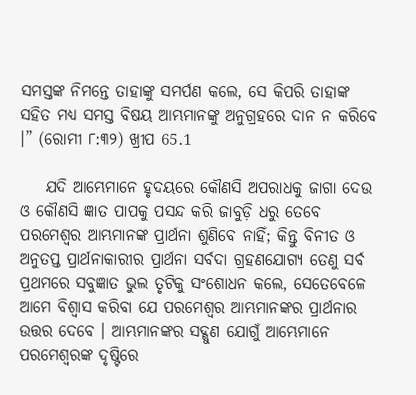ସମସ୍ତଙ୍କ ନିମନ୍ତେ ତାହାଙ୍କୁ ସମର୍ପଣ କଲେ, ସେ କିପରି ତାହାଙ୍କ ସହିତ ମଧ୍ୟ ସମସ୍ତ ବିଷୟ ଆମ୍ଭମାନଙ୍କୁ ଅନୁଗ୍ରହରେ ଦାନ ନ କରିବେ ।” (ରୋମୀ ୮:୩୨) ଖ୍ରୀପ 65.1

    ଯଦି ଆମ୍ଭେମାନେ ହୃଦୟରେ କୌଣସି ଅପରାଧକୁ ଜାଗା ଦେଉ ଓ କୌଣସି ଜ୍ଞାତ ପାପକୁ ପସନ୍ଦ କରି ଜାବୁଡ଼ି ଧରୁ ତେବେ ପରମେଶ୍ବର ଆମ୍ଭମାନଙ୍କ ପ୍ରାର୍ଥନା ଶୁଣିବେ ନାହିଁ; କିନ୍ତୁ ବିନୀତ ଓ ଅନୁତପ୍ତ ପ୍ରାର୍ଥନାକାରୀର ପ୍ରାର୍ଥନା ସର୍ବଦା ଗ୍ରହଣଯୋଗ୍ୟ ତେଣୁ ସର୍ବ ପ୍ରଥମରେ ସବୁଜ୍ଞାତ ଭୁଲ ତୃଟିକୁ ସଂଶୋଧନ କଲେ, ସେତେବେଳେ ଆମେ ବିଶ୍ବାସ କରିବା ଯେ ପରମେଶ୍ବର ଆମ୍ଭମାନଙ୍କର ପ୍ରାର୍ଥନାର ଉତ୍ତର ଦେବେ । ଆମ୍ଭମାନଙ୍କର ସଦ୍ଗୁଣ ଯୋଗୁଁ ଆମ୍ଭେମାନେ ପରମେଶ୍ବରଙ୍କ ଦୃଷ୍ଟିରେ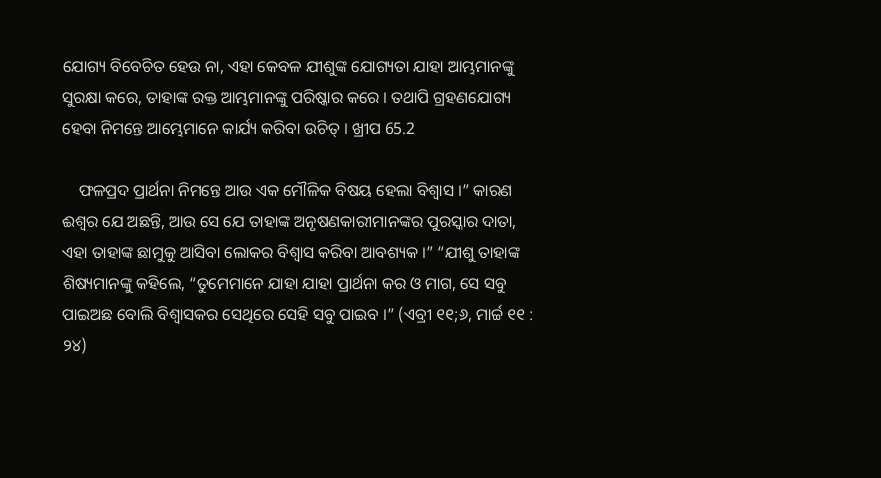ଯୋଗ୍ୟ ବିବେଚିତ ହେଉ ନା, ଏହା କେବଳ ଯୀଶୁଙ୍କ ଯୋଗ୍ୟତା ଯାହା ଆମ୍ଭମାନଙ୍କୁ ସୁରକ୍ଷା କରେ, ତାହାଙ୍କ ରକ୍ତ ଆମ୍ଭମାନଙ୍କୁ ପରିଷ୍କାର କରେ । ତଥାପି ଗ୍ରହଣଯୋଗ୍ୟ ହେବା ନିମନ୍ତେ ଆମ୍ଭେମାନେ କାର୍ଯ୍ୟ କରିବା ଉଚିତ୍ । ଖ୍ରୀପ 65.2

    ଫଳପ୍ରଦ ପ୍ରାର୍ଥନା ନିମନ୍ତେ ଆଉ ଏକ ମୌଳିକ ବିଷୟ ହେଲା ବିଶ୍ୱାସ ।” କାରଣ ଈଶ୍ବର ଯେ ଅଛନ୍ତି, ଆଉ ସେ ଯେ ତାହାଙ୍କ ଅନୃଷଣକାରୀମାନଙ୍କର ପୁରସ୍କାର ଦାତା, ଏହା ତାହାଙ୍କ ଛାମୁକୁ ଆସିବା ଲୋକର ବିଶ୍ଵାସ କରିବା ଆବଶ୍ୟକ ।” “ଯୀଶୁ ତାହାଙ୍କ ଶିଷ୍ୟମାନଙ୍କୁ କହିଲେ, “ତୁମେମାନେ ଯାହା ଯାହା ପ୍ରାର୍ଥନା କର ଓ ମାଗ, ସେ ସବୁ ପାଇଅଛ ବୋଲି ବିଶ୍ଵାସକର ସେଥିରେ ସେହି ସବୁ ପାଇବ ।” (ଏବ୍ରୀ ୧୧;୬, ମାର୍ଚ୍ଚ ୧୧ : ୨୪)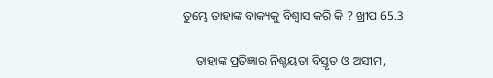ତୁମ୍ଭେ ତାହାଙ୍କ ବାକ୍ୟକୁ ବିଶ୍ବାସ କରି କି ? ଖ୍ରୀପ 65.3

    ତାହାଙ୍କ ପ୍ରତିଜ୍ଞାର ନିଶ୍ଚୟତା ବିସ୍ତୃତ ଓ ଅସୀମ,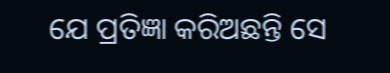ଯେ ପ୍ରତିଜ୍ଞା କରିଅଛନ୍ତି ସେ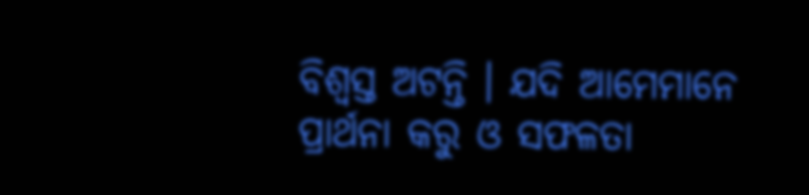ବିଶ୍ବସ୍ତ ଅଟନ୍ତି । ଯଦି ଆମେମାନେ ପ୍ରାର୍ଥନା କରୁ ଓ ସଫଳତା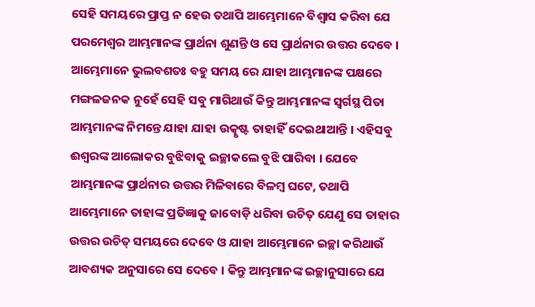ସେହି ସମୟରେ ପ୍ରାପ୍ତ ନ ହେଉ ତଥାପି ଆମ୍ଭେମାନେ ବିଶ୍ବାସ କରିବା ଯେ ପରମେଶ୍ଵର ଆମ୍ଭମାନଙ୍କ ପ୍ରାର୍ଥନା ଶୁଣନ୍ତି ଓ ସେ ପ୍ରାର୍ଥନାର ଉତ୍ତର ଦେବେ । ଆମ୍ଭେମାନେ ଭୁଲବଶତଃ ବହୁ ସମୟ ରେ ଯାହା ଆମ୍ଭମାନଙ୍କ ପକ୍ଷରେ ମଙ୍ଗଳଜନକ ନୁହେଁ ସେହି ସବୁ ମାଗିଥାଉଁ କିନ୍ତୁ ଆମ୍ଭମାନଙ୍କ ସ୍ବର୍ଗସ୍ଥ ପିତା ଆମ୍ଭମାନଙ୍କ ନିମନ୍ତେ ଯାହା ଯାହା ଉତ୍କୃଷ୍ଟ ତାହାହିଁ ଦେଇଥାଆନ୍ତି । ଏହିସବୁ ଈଶ୍ଵରଙ୍କ ଆଲୋକର ବୁଝିବାକୁ ଇଚ୍ଛାକଲେ ବୁଝି ପାରିବା । ଯେବେ ଆମ୍ଭମାନଙ୍କ ପ୍ରାର୍ଥନାର ଉତ୍ତର ମିଳିବାରେ ବିଳମ୍ବ ଘଟେ, ତଥାପି ଆମ୍ଭେମାନେ ତାହାଙ୍କ ପ୍ରତିଜ୍ଞାକୁ ଜାବୋଡ଼ି ଧରିବା ଉଚିତ୍ ଯେଣୁ ସେ ତାହାର ଉତ୍ତର ଉଚିତ୍ ସମୟରେ ଦେବେ ଓ ଯାହା ଆମ୍ଭେମାନେ ଇଚ୍ଛା କରିଥାଉଁ ଆବଶ୍ୟକ ଅନୁସାରେ ସେ ଦେବେ । କିନ୍ତୁ ଆମ୍ଭମାନଙ୍କ ଇଚ୍ଛାନୁସାରେ ଯେ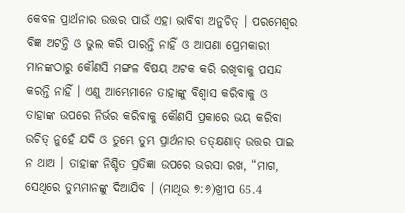କେବଳ ପ୍ରାର୍ଥନାର ଉତ୍ତର ପାଉଁ ଏହା ଭାବିବା ଅନୁଚିତ୍ । ପରମେଶ୍ବର ବିଜ୍ଞ ଅଟନ୍ତି ଓ ଭୁଲ କରି ପାରନ୍ତି ନାହିଁ ଓ ଆପଣା ପ୍ରେମକାରୀ ମାନଙ୍କଠାରୁ କୌଣସି ମଙ୍ଗଳ ବିଷୟ ଅଟକ କରି ରଖିବାକୁ ପସନ୍ଦ କରନ୍ତି ନାହିଁ । ଏଣୁ ଆମ୍ଭେମାନେ ତାହାଙ୍କୁ ବିଶ୍ବାସ କରିବାକୁ ଓ ତାହାଙ୍କ ଉପରେ ନିର୍ଭର କରିବାକୁ କୌଣସି ପ୍ରକାରେ ଭୟ କରିବା ଉଚିତ୍ ନୁହେଁ ଯଦି ଓ ତୁମ୍ଭେ ତୁମ୍ଭ ପ୍ରାର୍ଥନାର ତତ୍‌କ୍ଷଣାତ୍ ଉତ୍ତର ପାଇ ନ ଥାଅ । ତାହାଙ୍କ ନିଶ୍ଚିତ ପ୍ରତିଜ୍ଞା ଉପରେ ଭରସା ରଖ, “ମାଗ, ସେଥିରେ ତୁମ୍ଭମାନଙ୍କୁ ଦିଆଯିବ । (ମାଥିଉ ୭:୬)ଖ୍ରୀପ 65.4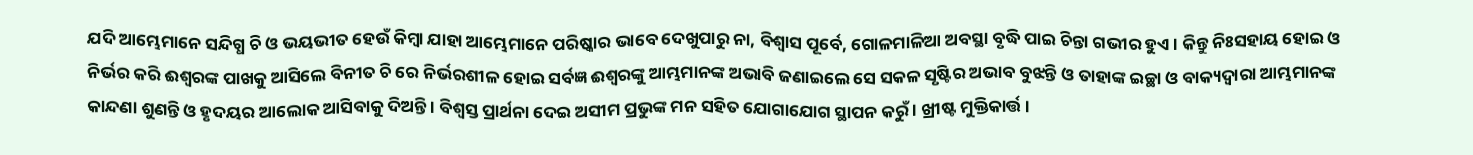ଯଦି ଆମ୍ଭେମାନେ ସନ୍ଦିଗ୍ଧ ଚି ଓ ଭୟଭୀତ ହେଉଁ କିମ୍ବା ଯାହା ଆମ୍ଭେମାନେ ପରିଷ୍କାର ଭାବେ ଦେଖୁପାରୁ ନା, ବିଶ୍ବାସ ପୂର୍ବେ, ଗୋଳମାଳିଆ ଅବସ୍ଥା ବୃଦ୍ଧି ପାଇ ଚିନ୍ତା ଗଭୀର ହୁଏ । କିନ୍ତୁ ନିଃସହାୟ ହୋଇ ଓ ନିର୍ଭର କରି ଈଶ୍ବରଙ୍କ ପାଖକୁ ଆସିଲେ ବିନୀତ ଚି ରେ ନିର୍ଭରଶୀଳ ହୋଇ ସର୍ବଜ୍ଞ ଈଶ୍ବରଙ୍କୁ ଆମ୍ଭମାନଙ୍କ ଅଭାବି ଜଣାଇଲେ ସେ ସକଳ ସୃଷ୍ଟିର ଅଭାବ ବୁଝନ୍ତି ଓ ତାହାଙ୍କ ଇଚ୍ଛା ଓ ବାକ୍ୟଦ୍ଵାରା ଆମ୍ଭମାନଙ୍କ କାନ୍ଦଣା ଶୁଣନ୍ତି ଓ ହୃଦୟର ଆଲୋକ ଆସିବାକୁ ଦିଅନ୍ତି । ବିଶ୍ୱସ୍ତ ପ୍ରାର୍ଥନା ଦେଇ ଅସୀମ ପ୍ରଭୁଙ୍କ ମନ ସହିତ ଯୋଗାଯୋଗ ସ୍ଥାପନ କରୁଁ । ଖ୍ରୀଷ୍ଟ ମୁକ୍ତିକାର୍ତ୍ତ।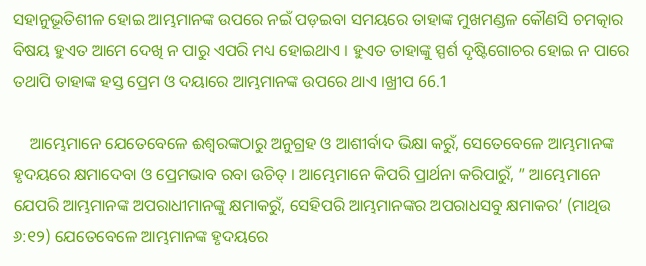ସହାନୁଭୂତିଶୀଳ ହୋଇ ଆମ୍ଭମାନଙ୍କ ଉପରେ ନଇଁ ପଡ଼ଇବା ସମୟରେ ତାହାଙ୍କ ମୁଖମଣ୍ଡଳ କୌଣସି ଚମତ୍କାର ବିଷୟ ହୁଏତ ଆମେ ଦେଖି ନ ପାରୁ ଏପରି ମଧ୍ୟ ହୋଇଥାଏ । ହୁଏତ ତାହାଙ୍କୁ ସ୍ପର୍ଶ ଦୃଷ୍ଟିଗୋଚର ହୋଇ ନ ପାରେ ତଥାପି ତାହାଙ୍କ ହସ୍ତ ପ୍ରେମ ଓ ଦୟାରେ ଆମ୍ଭମାନଙ୍କ ଉପରେ ଥାଏ ।ଖ୍ରୀପ 66.1

    ଆମ୍ଭେମାନେ ଯେତେବେଳେ ଈଶ୍ଵରଙ୍କଠାରୁ ଅନୁଗ୍ରହ ଓ ଆଶୀର୍ବାଦ ଭିକ୍ଷା କରୁଁ, ସେତେବେଳେ ଆମ୍ଭମାନଙ୍କ ହୃଦୟରେ କ୍ଷମାଦେବା ଓ ପ୍ରେମଭାବ ରବା ଉଚିତ୍ । ଆମ୍ଭେମାନେ କିପରି ପ୍ରାର୍ଥନା କରିପାରୁଁ, ” ଆମ୍ଭେମାନେ ଯେପରି ଆମ୍ଭମାନଙ୍କ ଅପରାଧୀମାନଙ୍କୁ କ୍ଷମାକରୁଁ, ସେହିପରି ଆମ୍ଭମାନଙ୍କର ଅପରାଧସବୁ କ୍ଷମାକର’ (ମାଥିଉ ୬:୧୨) ଯେତେବେଳେ ଆମ୍ଭମାନଙ୍କ ହୃଦୟରେ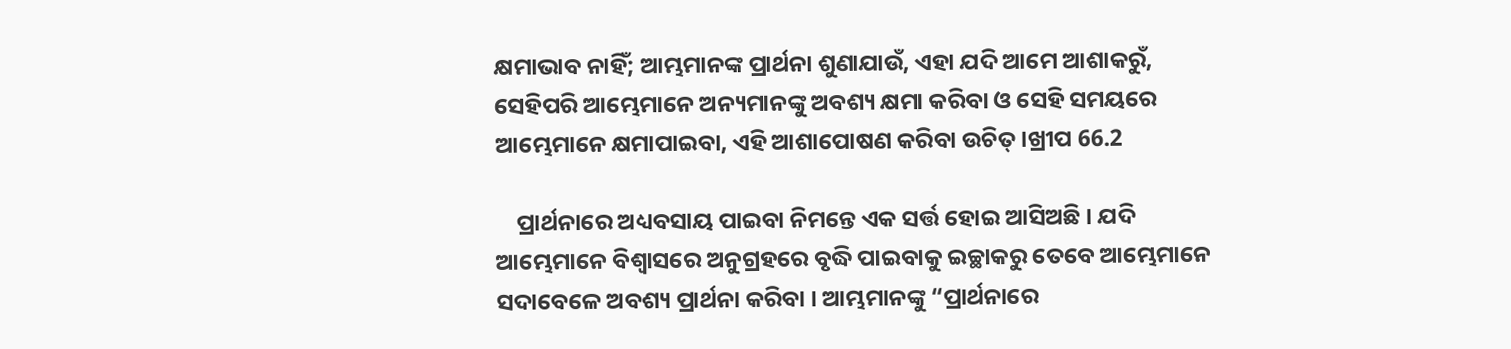କ୍ଷମାଭାବ ନାହିଁ; ଆମ୍ଭମାନଙ୍କ ପ୍ରାର୍ଥନା ଶୁଣାଯାଉଁ, ଏହା ଯଦି ଆମେ ଆଶାକରୁଁ, ସେହିପରି ଆମ୍ଭେମାନେ ଅନ୍ୟମାନଙ୍କୁ ଅବଶ୍ୟ କ୍ଷମା କରିବା ଓ ସେହି ସମୟରେ ଆମ୍ଭେମାନେ କ୍ଷମାପାଇବା, ଏହି ଆଶାପୋଷଣ କରିବା ଉଚିତ୍ ।ଖ୍ରୀପ 66.2

    ପ୍ରାର୍ଥନାରେ ଅଧ୍ୟବସାୟ ପାଇବା ନିମନ୍ତେ ଏକ ସର୍ତ୍ତ ହୋଇ ଆସିଅଛି । ଯଦି ଆମ୍ଭେମାନେ ବିଶ୍ବାସରେ ଅନୁଗ୍ରହରେ ବୃଦ୍ଧି ପାଇବାକୁ ଇଚ୍ଛାକରୁ ତେବେ ଆମ୍ଭେମାନେ ସଦାବେଳେ ଅବଶ୍ୟ ପ୍ରାର୍ଥନା କରିବା । ଆମ୍ଭମାନଙ୍କୁ “ପ୍ରାର୍ଥନାରେ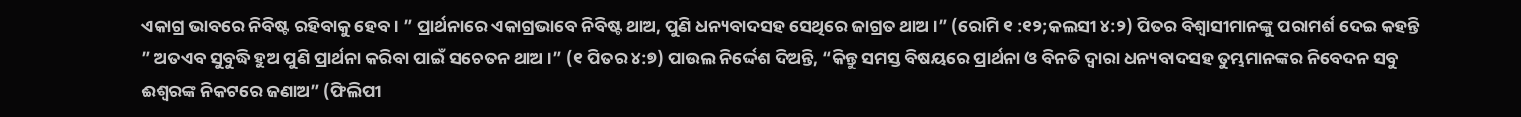ଏକାଗ୍ର ଭାବରେ ନିବିଷ୍ଟ ରହିବାକୁ ହେବ। ” ପ୍ରାର୍ଥନାରେ ଏକାଗ୍ରଭାବେ ନିବିଷ୍ଟ ଥାଅ, ପୁଣି ଧନ୍ୟବାଦସହ ସେଥିରେ ଜାଗ୍ରତ ଥାଅ ।” (ରୋମି ୧ :୧୨;କଲସୀ ୪:୨) ପିତର ବିଶ୍ବାସୀମାନଙ୍କୁ ପରାମର୍ଶ ଦେଇ କହନ୍ତି ” ଅତଏବ ସୁବୁଦ୍ଧି ହୁଅ ପୁଣି ପ୍ରାର୍ଥନା କରିବା ପାଇଁ ସଚେତନ ଥାଅ ।” (୧ ପିତର ୪:୭) ପାଉଲ ନିର୍ଦ୍ଦେଶ ଦିଅନ୍ତି, “କିନ୍ତୁ ସମସ୍ତ ବିଷୟରେ ପ୍ରାର୍ଥନା ଓ ବିନତି ଦ୍ବାରା ଧନ୍ୟବାଦସହ ତୁମ୍ଭମାନଙ୍କର ନିବେଦନ ସବୁ ଈଶ୍ବରଙ୍କ ନିକଟରେ ଜଣାଅ” (ଫିଲିପୀ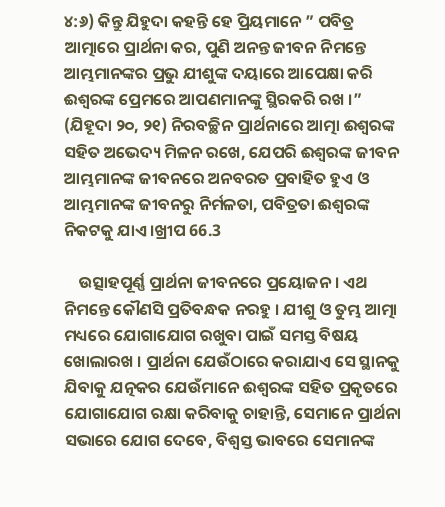୪:୬) କିନ୍ତୁ ଯିହୁଦା କହନ୍ତି ହେ ପ୍ରିୟମାନେ ” ପବିତ୍ର ଆତ୍ମାରେ ପ୍ରାର୍ଥନା କର, ପୁଣି ଅନନ୍ତ ଜୀବନ ନିମନ୍ତେ ଆମ୍ଭମାନଙ୍କର ପ୍ରଭୁ ଯୀଶୁଙ୍କ ଦୟାରେ ଆପେକ୍ଷା କରି ଈଶ୍ଵରଙ୍କ ପ୍ରେମରେ ଆପଣମାନଙ୍କୁ ସ୍ଥିରକରି ରଖ ।” (ଯିହୂଦା ୨୦, ୨୧) ନିରବଚ୍ଛିନ ପ୍ରାର୍ଥନାରେ ଆତ୍ମା ଈଶ୍ବରଙ୍କ ସହିତ ଅଭେଦ୍ୟ ମିଳନ ରଖେ, ଯେପରି ଈଶ୍ଵରଙ୍କ ଜୀବନ ଆମ୍ଭମାନଙ୍କ ଜୀବନରେ ଅନବରତ ପ୍ରବାହିତ ହୁଏ ଓ ଆମ୍ଭମାନଙ୍କ ଜୀବନରୁ ନିର୍ମଳତା, ପବିତ୍ରତା ଈଶ୍ବରଙ୍କ ନିକଟକୁ ଯାଏ ।ଖ୍ରୀପ 66.3

    ଉତ୍ସାହପୂର୍ଣ୍ଣ ପ୍ରାର୍ଥନା ଜୀବନରେ ପ୍ରୟୋଜନ । ଏଥ ନିମନ୍ତେ କୌଣସି ପ୍ରତିବନ୍ଧକ ନରହୁ । ଯୀଶୁ ଓ ତୁମ୍ଭ ଆତ୍ମା ମଧ୍ୟରେ ଯୋଗାଯୋଗ ରଖୁବା ପାଇଁ ସମସ୍ତ ବିଷୟ ଖୋଲାରଖ । ପ୍ରାର୍ଥନା ଯେଉଁଠାରେ କରାଯାଏ ସେ ସ୍ଥାନକୁ ଯିବାକୁ ଯତ୍ନକର ଯେଉଁମାନେ ଈଶ୍ବରଙ୍କ ସହିତ ପ୍ରକୃତରେ ଯୋଗାଯୋଗ ରକ୍ଷା କରିବାକୁ ଚାହାନ୍ତି, ସେମାନେ ପ୍ରାର୍ଥନା ସଭାରେ ଯୋଗ ଦେବେ, ବିଶ୍ବସ୍ତ ଭାବରେ ସେମାନଙ୍କ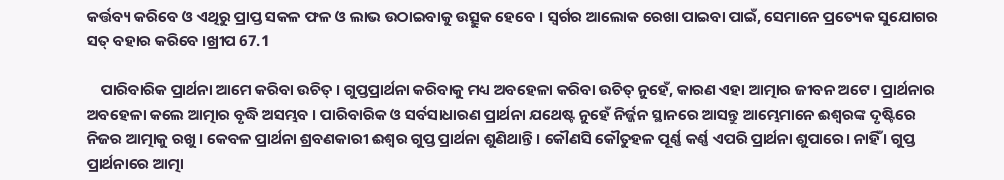କର୍ତ୍ତବ୍ୟ କରିବେ ଓ ଏଥିରୁ ପ୍ରାପ୍ତ ସକଳ ଫଳ ଓ ଲାଭ ଉଠାଇବାକୁ ଉତ୍ସୁକ ହେବେ । ସ୍ୱର୍ଗର ଆଲୋକ ରେଖା ପାଇବା ପାଇଁ, ସେମାନେ ପ୍ରତ୍ୟେକ ସୁଯୋଗର ସତ୍ ବହାର କରିବେ ।ଖ୍ରୀପ 67.1

    ପାରିବାରିକ ପ୍ରାର୍ଥନା ଆମେ କରିବା ଉଚିତ୍ । ଗୁପ୍ତପ୍ରାର୍ଥନା କରିବାକୁ ମଧ୍ୟ ଅବହେଳା କରିବା ଉଚିତ୍ ନୁହେଁ, କାରଣ ଏହା ଆତ୍ମାର ଜୀବନ ଅଟେ । ପ୍ରାର୍ଥନାର ଅବହେଳା କଲେ ଆତ୍ମାର ବୃଦ୍ଧି ଅସମ୍ଭବ । ପାରିବାରିକ ଓ ସର୍ବସାଧାରଣ ପ୍ରାର୍ଥନା ଯଥେଷ୍ଟ ନୁହେଁ ନିର୍ଜ୍ଜନ ସ୍ଥାନରେ ଆସନ୍ତୁ ଆମ୍ଭେମାନେ ଈଶ୍ବରଙ୍କ ଦୃଷ୍ଟିରେ ନିଜର ଆତ୍ମାକୁ ରଖୁ । କେବଳ ପ୍ରାର୍ଥନା ଶ୍ରବଣକାରୀ ଈଶ୍ବର ଗୁପ୍ତ ପ୍ରାର୍ଥନା ଶୁଣିଥାନ୍ତି । କୌଣସି କୌତୁହଳ ପୂର୍ଣ୍ଣ କର୍ଣ୍ଣ ଏପରି ପ୍ରାର୍ଥନା ଶୁପାରେ। ନାହିଁ । ଗୁପ୍ତ ପ୍ରାର୍ଥନାରେ ଆତ୍ମା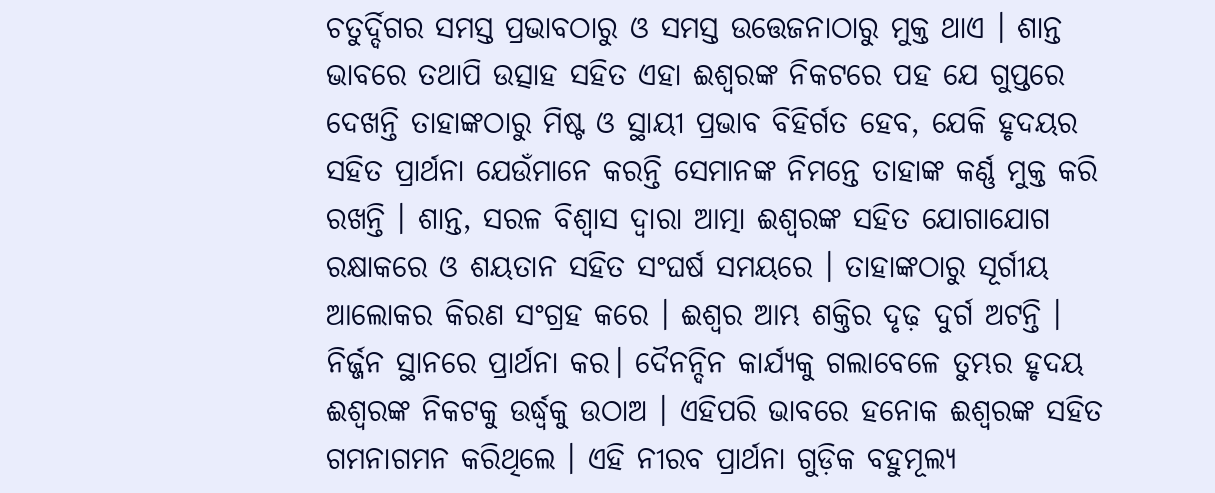ଚତୁର୍ଦ୍ଦିଗର ସମସ୍ତ ପ୍ରଭାବଠାରୁ ଓ ସମସ୍ତ ଉତ୍ତେଜନାଠାରୁ ମୁକ୍ତ ଥାଏ । ଶାନ୍ତ ଭାବରେ ତଥାପି ଉତ୍ସାହ ସହିତ ଏହା ଈଶ୍ବରଙ୍କ ନିକଟରେ ପହ ଯେ ଗୁପ୍ତରେ ଦେଖନ୍ତି ତାହାଙ୍କଠାରୁ ମିଷ୍ଟ ଓ ସ୍ଥାୟୀ ପ୍ରଭାବ ବିହିର୍ଗତ ହେବ, ଯେକି ହୃଦୟର ସହିତ ପ୍ରାର୍ଥନା ଯେଉଁମାନେ କରନ୍ତି ସେମାନଙ୍କ ନିମନ୍ତେ ତାହାଙ୍କ କର୍ଣ୍ଣ ମୁକ୍ତ କରି ରଖନ୍ତି । ଶାନ୍ତ, ସରଳ ବିଶ୍ୱାସ ଦ୍ଵାରା ଆତ୍ମା ଈଶ୍ବରଙ୍କ ସହିତ ଯୋଗାଯୋଗ ରକ୍ଷାକରେ ଓ ଶୟତାନ ସହିତ ସଂଘର୍ଷ ସମୟରେ । ତାହାଙ୍କଠାରୁ ସୂର୍ଗୀୟ ଆଲୋକର କିରଣ ସଂଗ୍ରହ କରେ । ଈଶ୍ବର ଆମ୍ଭ ଶକ୍ତିର ଦୃଢ଼ ଦୁର୍ଗ ଅଟନ୍ତି । ନିର୍ଜ୍ଜନ ସ୍ଥାନରେ ପ୍ରାର୍ଥନା କର। ଦୈନନ୍ଦିନ କାର୍ଯ୍ୟକୁ ଗଲାବେଳେ ତୁମ୍ଭର ହୃଦୟ ଈଶ୍ବରଙ୍କ ନିକଟକୁ ଉର୍ଦ୍ଧ୍ବକୁ ଉଠାଅ । ଏହିପରି ଭାବରେ ହନୋକ ଈଶ୍ୱରଙ୍କ ସହିତ ଗମନାଗମନ କରିଥିଲେ । ଏହି ନୀରବ ପ୍ରାର୍ଥନା ଗୁଡ଼ିକ ବହୁମୂଲ୍ୟ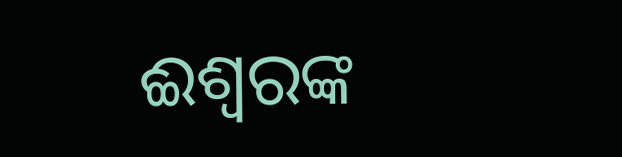ଈଶ୍ବରଙ୍କ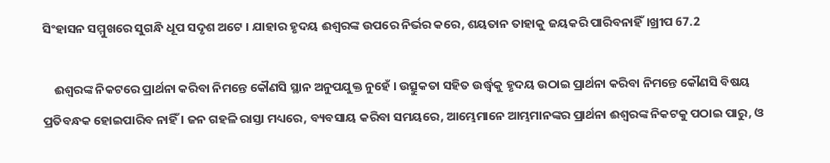ସିଂହାସନ ସମ୍ମୁଖରେ ସୁଗନ୍ଧି ଧୂପ ସଦୃଶ ଅଟେ । ଯାହାର ହୃଦୟ ଈଶ୍ବରଙ୍କ ଉପରେ ନିର୍ଭର କରେ, ଶୟତାନ ତାହାକୁ ଜୟକରି ପାରିବନାହିଁ।ଖ୍ରୀପ 67.2

    ଈଶ୍ବରଙ୍କ ନିକଟରେ ପ୍ରାର୍ଥନା କରିବା ନିମନ୍ତେ କୌଣସି ସ୍ଥାନ ଅନୁପଯୁକ୍ତ ନୁହେଁ । ଉତ୍ସୁକତା ସହିତ ଉର୍ଦ୍ଧ୍ବକୁ ହୃଦୟ ଉଠାଇ ପ୍ରାର୍ଥନା କରିବା ନିମନ୍ତେ କୌଣସି ବିଷୟ ପ୍ରତିବନ୍ଧକ ହୋଇପାରିବ ନାହିଁ । ଜନ ଗହଳି ରାସ୍ତା ମଧ୍ୟରେ, ବ୍ୟବସାୟ କରିବା ସମୟରେ, ଆମ୍ଭେମାନେ ଆମ୍ଭମାନଙ୍କର ପ୍ରାର୍ଥନା ଈଶ୍ବରଙ୍କ ନିକଟକୁ ପଠାଇ ପାରୁ, ଓ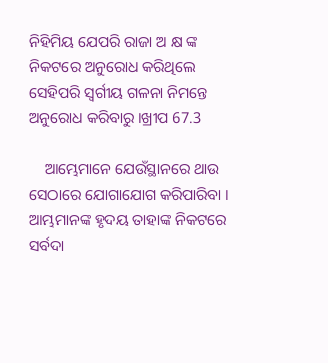ନିହିମିୟ ଯେପରି ରାଜା ଅ କ୍ଷ ଙ୍କ ନିକଟରେ ଅନୁରୋଧ କରିଥିଲେ ସେହିପରି ସ୍ବର୍ଗୀୟ ଗଳନା ନିମନ୍ତେ ଅନୁରୋଧ କରିବାରୁ ।ଖ୍ରୀପ 67.3

    ଆମ୍ଭେମାନେ ଯେଉଁସ୍ଥାନରେ ଥାଉ ସେଠାରେ ଯୋଗାଯୋଗ କରିପାରିବା । ଆମ୍ଭମାନଙ୍କ ହୃଦୟ ତାହାଙ୍କ ନିକଟରେ ସର୍ବଦା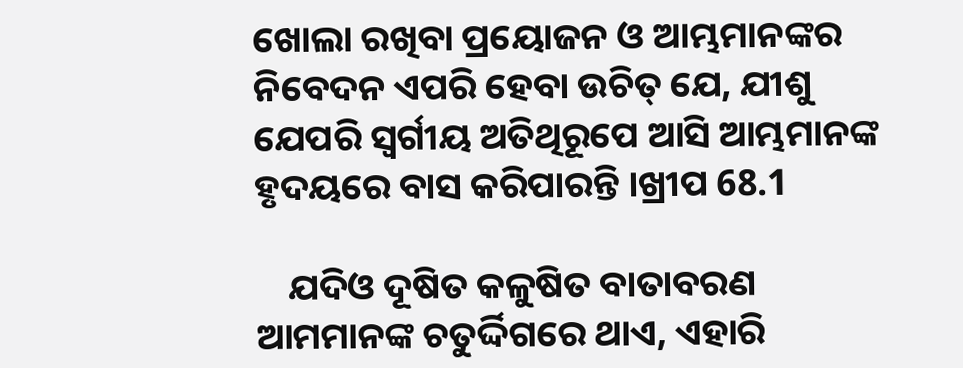ଖୋଲା ରଖିବା ପ୍ରୟୋଜନ ଓ ଆମ୍ଭମାନଙ୍କର ନିବେଦନ ଏପରି ହେବା ଉଚିତ୍ ଯେ, ଯୀଶୁ ଯେପରି ସ୍ୱର୍ଗୀୟ ଅତିଥିରୂପେ ଆସି ଆମ୍ଭମାନଙ୍କ ହୃଦୟରେ ବାସ କରିପାରନ୍ତି ।ଖ୍ରୀପ 68.1

    ଯଦିଓ ଦୂଷିତ କଳୁଷିତ ବାତାବରଣ ଆମମାନଙ୍କ ଚତୁର୍ଦ୍ଦିଗରେ ଥାଏ, ଏହାରି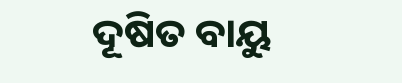ଦୂଷିତ ବାୟୁ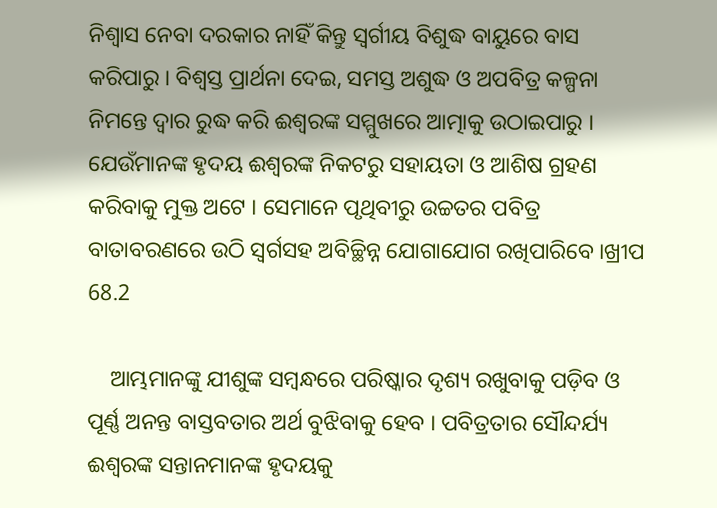ନିଶ୍ୱାସ ନେବା ଦରକାର ନାହିଁ କିନ୍ତୁ ସ୍ଵର୍ଗୀୟ ବିଶୁଦ୍ଧ ବାୟୁରେ ବାସ କରିପାରୁ । ବିଶ୍ୱସ୍ତ ପ୍ରାର୍ଥନା ଦେଇ, ସମସ୍ତ ଅଶୁଦ୍ଧ ଓ ଅପବିତ୍ର କଳ୍ପନା ନିମନ୍ତେ ଦ୍ଵାର ରୁଦ୍ଧ କରି ଈଶ୍ବରଙ୍କ ସମ୍ମୁଖରେ ଆତ୍ମାକୁ ଉଠାଇପାରୁ । ଯେଉଁମାନଙ୍କ ହୃଦୟ ଈଶ୍ବରଙ୍କ ନିକଟରୁ ସହାୟତା ଓ ଆଶିଷ ଗ୍ରହଣ କରିବାକୁ ମୁକ୍ତ ଅଟେ । ସେମାନେ ପୃଥିବୀରୁ ଉଚ୍ଚତର ପବିତ୍ର ବାତାବରଣରେ ଉଠି ସ୍ଵର୍ଗସହ ଅବିଚ୍ଛିନ୍ନ ଯୋଗାଯୋଗ ରଖିପାରିବେ ।ଖ୍ରୀପ 68.2

    ଆମ୍ଭମାନଙ୍କୁ ଯୀଶୁଙ୍କ ସମ୍ବନ୍ଧରେ ପରିଷ୍କାର ଦୃଶ୍ୟ ରଖୁବାକୁ ପଡ଼ିବ ଓ ପୂର୍ଣ୍ଣ ଅନନ୍ତ ବାସ୍ତବତାର ଅର୍ଥ ବୁଝିବାକୁ ହେବ । ପବିତ୍ରତାର ସୌନ୍ଦର୍ଯ୍ୟ ଈଶ୍ଵରଙ୍କ ସନ୍ତାନମାନଙ୍କ ହୃଦୟକୁ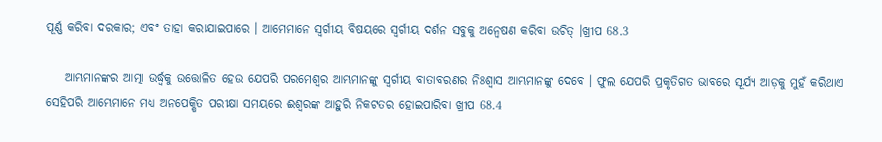ପୂର୍ଣ୍ଣ କରିବା ଦରକାର; ଏବଂ ତାହା କରାଯାଇପାରେ । ଆମେମାନେ ସ୍ଵର୍ଗୀୟ ବିଷୟରେ ସ୍ଵର୍ଗୀୟ ଦର୍ଶନ ସବୁକୁ ଅନ୍ବେଷଣ କରିବା ଉଚିତ୍ ।ଖ୍ରୀପ 68.3

    ଆମ୍ଭମାନଙ୍କର ଆତ୍ମା ଉର୍ଦ୍ଧ୍ବକୁ ଉତ୍ତୋଳିତ ହେଉ ଯେପରି ପରମେଶ୍ବର ଆମ୍ଭମାନଙ୍କୁ ସ୍ଵର୍ଗୀୟ ବାତାବରଣର ନିଃଶ୍ବାସ ଆମ୍ଭମାନଙ୍କୁ ଦେବେ । ଫୁଲ ଯେପରି ପ୍ରକୃତିଗତ ଭାବରେ ସୂର୍ଯ୍ୟ ଆଡ଼କୁ ମୁହଁ କରିଥାଏ ସେହିପରି ଆମ୍ଭେମାନେ ମଧ୍ୟ ଅନପେକ୍ଷିତ ପରୀକ୍ଷା ସମୟରେ ଈଶ୍ଵରଙ୍କ ଆହୁରି ନିକଟତର ହୋଇପାରିବା ଖ୍ରୀପ 68.4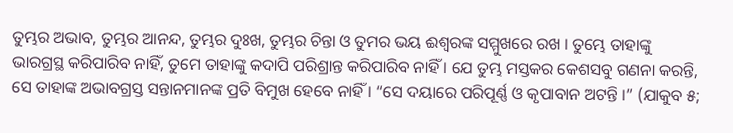ତୁମ୍ଭର ଅଭାବ, ତୁମ୍ଭର ଆନନ୍ଦ, ତୁମ୍ଭର ଦୁଃଖ, ତୁମ୍ଭର ଚିନ୍ତା ଓ ତୁମର ଭୟ ଈଶ୍ଵରଙ୍କ ସମ୍ମୁଖରେ ରଖ । ତୁମ୍ଭେ ତାହାଙ୍କୁ ଭାରଗ୍ରସ୍ଥ କରିପାରିବ ନାହିଁ, ତୁମେ ତାହାଙ୍କୁ କଦାପି ପରିଶ୍ରାନ୍ତ କରିପାରିବ ନାହିଁ । ଯେ ତୁମ୍ଭ ମସ୍ତକର କେଶସବୁ ଗଣନା କରନ୍ତି, ସେ ତାହାଙ୍କ ଅଭାବଗ୍ରସ୍ତ ସନ୍ତାନମାନଙ୍କ ପ୍ରତି ବିମୁଖ ହେବେ ନାହିଁ । “ସେ ଦୟାରେ ପରିପୂର୍ଣ୍ଣ ଓ କୃପାବାନ ଅଟନ୍ତି ।” (ଯାକୁବ ୫;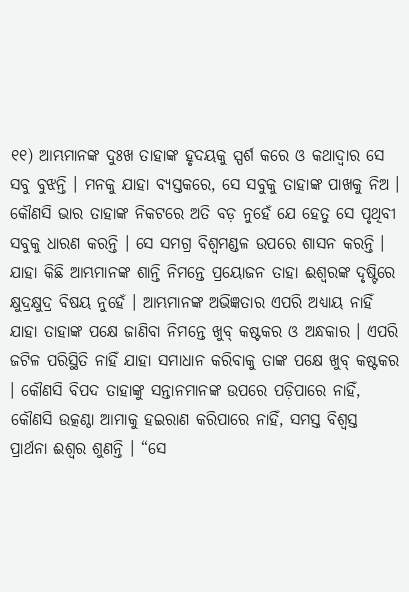୧୧) ଆମ୍ଭମାନଙ୍କ ଦୁଃଖ ତାହାଙ୍କ ହୃଦୟକୁ ସ୍ପର୍ଶ କରେ ଓ କଥାଦ୍ବାର ସେ ସବୁ ବୁଝନ୍ତି । ମନକୁ ଯାହା ବ୍ୟସ୍ତକରେ, ସେ ସବୁକୁ ତାହାଙ୍କ ପାଖକୁ ନିଅ । କୌଣସି ଭାର ତାହାଙ୍କ ନିକଟରେ ଅତି ବଡ଼ ନୁହେଁ ଯେ ହେତୁ ସେ ପୃଥିବୀ ସବୁକୁ ଧାରଣ କରନ୍ତି । ସେ ସମଗ୍ର ବିଶ୍ଵମଣ୍ଡଳ ଉପରେ ଶାସନ କରନ୍ତି । ଯାହା କିଛି ଆମ୍ଭମାନଙ୍କ ଶାନ୍ତି ନିମନ୍ତେ ପ୍ରୟୋଜନ ତାହା ଈଶ୍ବରଙ୍କ ଦୃଷ୍ଟିରେ କ୍ଷୁଦ୍ରକ୍ଷୁଦ୍ର ବିଷୟ ନୁହେଁ । ଆମ୍ଭମାନଙ୍କ ଅଭିଜ୍ଞତାର ଏପରି ଅଧ୍ୟାୟ ନାହିଁ ଯାହା ତାହାଙ୍କ ପକ୍ଷେ ଜାଣିବା ନିମନ୍ତେ ଖୁବ୍ କଷ୍ଟକର ଓ ଅନ୍ଧକାର । ଏପରି ଜଟିଳ ପରିସ୍ଥିତି ନାହିଁ ଯାହା ସମାଧାନ କରିବାକୁ ତାଙ୍କ ପକ୍ଷେ ଖୁବ୍ କଷ୍ଟକର । କୌଣସି ବିପଦ ତାହାଙ୍କୁ ସନ୍ତାନମାନଙ୍କ ଉପରେ ପଡ଼ିପାରେ ନାହିଁ, କୌଣସି ଉତ୍କଣ୍ଠା ଆମାକୁ ହଇରାଣ କରିପାରେ ନାହିଁ, ସମସ୍ତ ବିଶ୍ୱସ୍ତ ପ୍ରାର୍ଥନା ଈଶ୍ଵର ଶୁଣନ୍ତି । “ସେ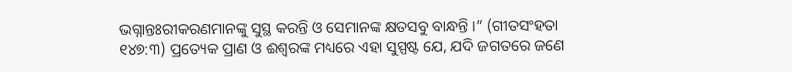ଭଗ୍ନାନ୍ତଃରୀକରଣମାନଙ୍କୁ ସୁସ୍ଥ କରନ୍ତି ଓ ସେମାନଙ୍କ କ୍ଷତସବୁ ବାନ୍ଧନ୍ତି ।” (ଗୀତସଂହତା ୧୪୭:୩) ପ୍ରତ୍ୟେକ ପ୍ରାଣ ଓ ଈଶ୍ବରଙ୍କ ମଧ୍ୟରେ ଏହା ସୁସ୍ପଷ୍ଟ ଯେ, ଯଦି ଜଗତରେ ଜଣେ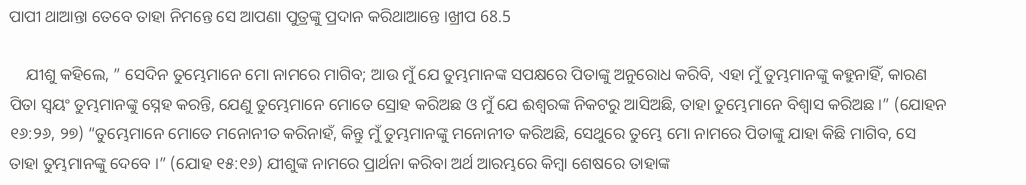ପାପୀ ଥାଆନ୍ତା ତେବେ ତାହା ନିମନ୍ତେ ସେ ଆପଣା ପୁତ୍ରଙ୍କୁ ପ୍ରଦାନ କରିଥାଆନ୍ତେ ।ଖ୍ରୀପ 68.5

    ଯୀଶୁ କହିଲେ, ” ସେଦିନ ତୁମ୍ଭେମାନେ ମୋ ନାମରେ ମାଗିବ; ଆଉ ମୁଁ ଯେ ତୁମ୍ଭମାନଙ୍କ ସପକ୍ଷରେ ପିତାଙ୍କୁ ଅନୁରୋଧ କରିବି, ଏହା ମୁଁ ତୁମ୍ଭମାନଙ୍କୁ କହୁନାହିଁ, କାରଣ ପିତା ସ୍ୱୟଂ ତୁମ୍ଭମାନଙ୍କୁ ସ୍ନେହ କରନ୍ତି, ଯେଣୁ ତୁମ୍ଭେମାନେ ମୋତେ ସ୍ରୋହ କରିଅଛ ଓ ମୁଁ ଯେ ଈଶ୍ବରଙ୍କ ନିକଟରୁ ଆସିଅଛି, ତାହା ତୁମ୍ଭେମାନେ ବିଶ୍ବାସ କରିଅଛ ।” (ଯୋହନ ୧୬:୨୬, ୨୭) “ତୁମ୍ଭେମାନେ ମୋତେ ମନୋନୀତ କରିନାହଁ, କିନ୍ତୁ ମୁଁ ତୁମ୍ଭମାନଙ୍କୁ ମନୋନୀତ କରିଅଛି, ସେଥୁରେ ତୁମ୍ଭେ ମୋ ନାମରେ ପିତାଙ୍କୁ ଯାହା କିଛି ମାଗିବ, ସେ ତାହା ତୁମ୍ଭମାନଙ୍କୁ ଦେବେ ।” (ଯୋହ ୧୫:୧୬) ଯୀଶୁଙ୍କ ନାମରେ ପ୍ରାର୍ଥନା କରିବା ଅର୍ଥ ଆରମ୍ଭରେ କିମ୍ବା ଶେଷରେ ତାହାଙ୍କ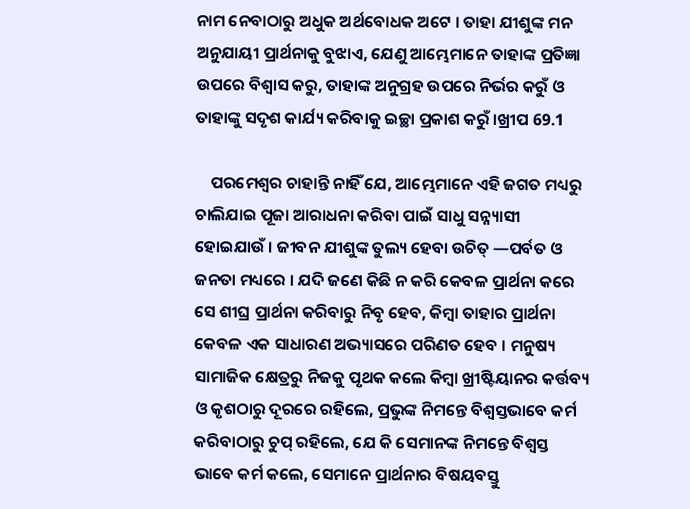ନାମ ନେବାଠାରୁ ଅଧୁକ ଅର୍ଥବୋଧକ ଅଟେ । ତାହା ଯୀଶୁଙ୍କ ମନ ଅନୁଯାୟୀ ପ୍ରାର୍ଥନାକୁ ବୁଝାଏ, ଯେଣୁ ଆମ୍ଭେମାନେ ତାହାଙ୍କ ପ୍ରତିଜ୍ଞା ଉପରେ ବିଶ୍ଵାସ କରୁ, ତାହାଙ୍କ ଅନୁଗ୍ରହ ଉପରେ ନିର୍ଭର କରୁଁ ଓ ତାହାଙ୍କୁ ସଦୃଶ କାର୍ଯ୍ୟ କରିବାକୁ ଇଚ୍ଛା ପ୍ରକାଶ କରୁଁ ।ଖ୍ରୀପ 69.1

    ପରମେଶ୍ବର ଚାହାନ୍ତି ନାହିଁ ଯେ, ଆମ୍ଭେମାନେ ଏହି ଜଗତ ମଧ୍ୟରୁ ଚାଲିଯାଇ ପୂଜା ଆରାଧନା କରିବା ପାଇଁ ସାଧୁ ସନ୍ନ୍ୟାସୀ ହୋଇଯାଉଁ । ଜୀବନ ଯୀଶୁଙ୍କ ତୁଲ୍ୟ ହେବା ଉଚିତ୍ —ପର୍ବତ ଓ ଜନତା ମଧ୍ୟରେ । ଯଦି ଜଣେ କିଛି ନ କରି କେବଳ ପ୍ରାର୍ଥନା କରେ ସେ ଶୀଘ୍ର ପ୍ରାର୍ଥନା କରିବାରୁ ନିବୃ ହେବ, କିମ୍ବା ତାହାର ପ୍ରାର୍ଥନା କେବଳ ଏକ ସାଧାରଣ ଅଭ୍ୟାସରେ ପରିଣତ ହେବ । ମନୁଷ୍ୟ ସାମାଜିକ କ୍ଷେତ୍ରରୁ ନିଜକୁ ପୃଥକ କଲେ କିମ୍ବା ଖ୍ରୀଷ୍ଟିୟାନର କର୍ତ୍ତବ୍ୟ ଓ କୃଶଠାରୁ ଦୂରରେ ରହିଲେ, ପ୍ରଭୁଙ୍କ ନିମନ୍ତେ ବିଶ୍ବସ୍ତଭାବେ କର୍ମ କରିବାଠାରୁ ଚୁପ୍ ରହିଲେ, ଯେ କି ସେମାନଙ୍କ ନିମନ୍ତେ ବିଶ୍ବସ୍ତ ଭାବେ କର୍ମ କଲେ, ସେମାନେ ପ୍ରାର୍ଥନାର ବିଷୟବସ୍ତୁ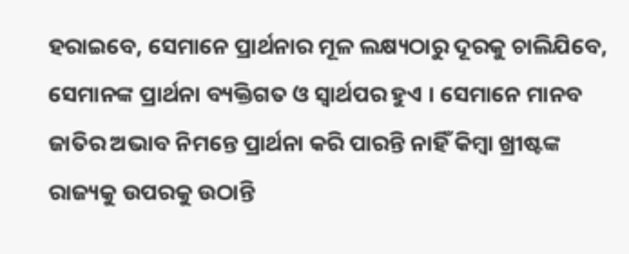ହରାଇବେ, ସେମାନେ ପ୍ରାର୍ଥନାର ମୂଳ ଲକ୍ଷ୍ୟଠାରୁ ଦୂରକୁ ଚାଲିଯିବେ, ସେମାନଙ୍କ ପ୍ରାର୍ଥନା ବ୍ୟକ୍ତିଗତ ଓ ସ୍ୱାର୍ଥପର ହୁଏ । ସେମାନେ ମାନବ ଜାତିର ଅଭାବ ନିମନ୍ତେ ପ୍ରାର୍ଥନା କରି ପାରନ୍ତି ନାହିଁ କିମ୍ବା ଖ୍ରୀଷ୍ଟଙ୍କ ରାଜ୍ୟକୁ ଉପରକୁ ଉଠାନ୍ତି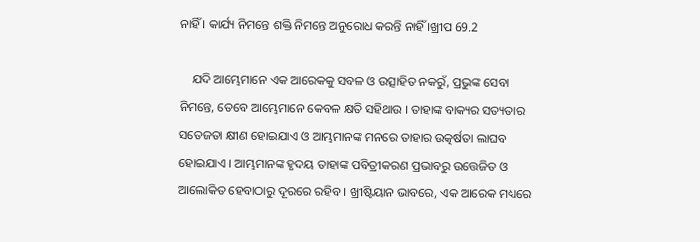ନାହିଁ । କାର୍ଯ୍ୟ ନିମନ୍ତେ ଶକ୍ତି ନିମନ୍ତେ ଅନୁରୋଧ କରନ୍ତି ନାହିଁ ।ଖ୍ରୀପ 69.2

    ଯଦି ଆମ୍ଭେମାନେ ଏକ ଆରେକକୁ ସବଳ ଓ ଉତ୍ସାହିତ ନକରୁଁ, ପ୍ରଭୁଙ୍କ ସେବା ନିମନ୍ତେ, ତେବେ ଆମ୍ଭେମାନେ କେବଳ କ୍ଷତି ସହିଥାଉ । ତାହାଙ୍କ ବାକ୍ୟର ସତ୍ୟତାର ସତେଜତା କ୍ଷୀଣ ହୋଇଯାଏ ଓ ଆମ୍ଭମାନଙ୍କ ମନରେ ତାହାର ଉତ୍କର୍ଷତା ଲାଘବ ହୋଇଯାଏ । ଆମ୍ଭମାନଙ୍କ ହୃଦୟ ତାହାଙ୍କ ପବିତ୍ରୀକରଣ ପ୍ରଭାବରୁ ଉତ୍ତେଜିତ ଓ ଆଲୋକିତ ହେବାଠାରୁ ଦୂରରେ ରହିବ । ଖ୍ରୀଷ୍ଟିୟାନ ଭାବରେ, ଏକ ଆରେକ ମଧ୍ୟରେ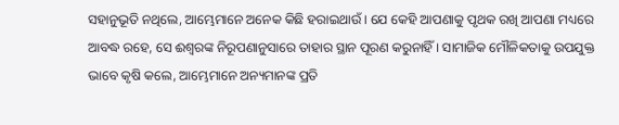ସହାନୁଭୂତି ନଥିଲେ, ଆମ୍ଭେମାନେ ଅନେକ କିଛି ହରାଇଥାଉଁ । ଯେ କେହି ଆପଣାକୁ ପୃଥକ ରଖି ଆପଣା ମଧ୍ୟରେ ଆବଦ୍ଧ ରହେ, ସେ ଈଶ୍ବରଙ୍କ ନିରୂପଣାନୁସାରେ ତାହାର ସ୍ଥାନ ପୂରଣ କରୁନାହିଁ । ସାମାଜିକ ମୌଳିକତାକୁ ଉପଯୁକ୍ତ ଭାବେ କୃଷି କଲେ, ଆମ୍ଭେମାନେ ଅନ୍ୟମାନଙ୍କ ପ୍ରତି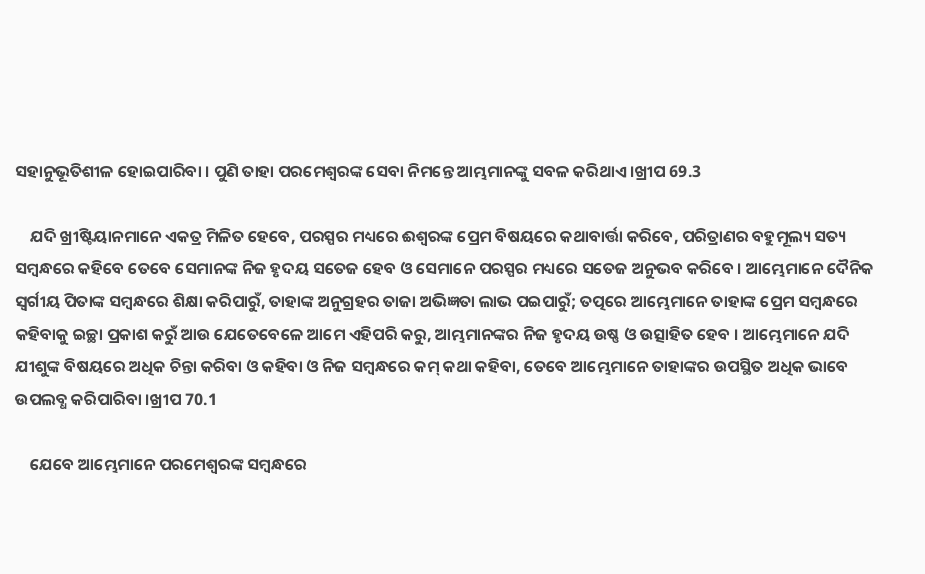ସହାନୁଭୂତିଶୀଳ ହୋଇପାରିବା । ପୁଣି ତାହା ପରମେଶ୍ୱରଙ୍କ ସେବା ନିମନ୍ତେ ଆମ୍ଭମାନଙ୍କୁ ସବଳ କରିଥାଏ ।ଖ୍ରୀପ 69.3

    ଯଦି ଖ୍ରୀଷ୍ଟିୟାନମାନେ ଏକତ୍ର ମିଳିତ ହେବେ, ପରସ୍ପର ମଧ୍ୟରେ ଈଶ୍ବରଙ୍କ ପ୍ରେମ ବିଷୟରେ କଥାବାର୍ତ୍ତା କରିବେ, ପରିତ୍ରାଣର ବହୁମୂଲ୍ୟ ସତ୍ୟ ସମ୍ବନ୍ଧରେ କହିବେ ତେବେ ସେମାନଙ୍କ ନିଜ ହୃଦୟ ସତେଜ ହେବ ଓ ସେମାନେ ପରସ୍ପର ମଧ୍ୟରେ ସତେଜ ଅନୁଭବ କରିବେ । ଆମ୍ଭେମାନେ ଦୈନିକ ସ୍ଵର୍ଗୀୟ ପିତାଙ୍କ ସମ୍ବନ୍ଧରେ ଶିକ୍ଷା କରିପାରୁଁ, ତାହାଙ୍କ ଅନୁଗ୍ରହର ତାଜା ଅଭିଜ୍ଞତା ଲାଭ ପଇପାରୁଁ; ତତ୍ପରେ ଆମ୍ଭେମାନେ ତାହାଙ୍କ ପ୍ରେମ ସମ୍ବନ୍ଧରେ କହିବାକୁ ଇଚ୍ଛା ପ୍ରକାଶ କରୁଁ ଆଉ ଯେତେବେଳେ ଆମେ ଏହିପରି କରୁ, ଆମ୍ଭମାନଙ୍କର ନିଜ ହୃଦୟ ଉଷ୍ଣ ଓ ଉତ୍ସାହିତ ହେବ । ଆମ୍ଭେମାନେ ଯଦି ଯୀଶୁଙ୍କ ବିଷୟରେ ଅଧିକ ଚିନ୍ତା କରିବା ଓ କହିବା ଓ ନିଜ ସମ୍ବନ୍ଧରେ କମ୍ କଥା କହିବା, ତେବେ ଆମ୍ଭେମାନେ ତାହାଙ୍କର ଉପସ୍ଥିତ ଅଧିକ ଭାବେ ଉପଲବ୍ଧ କରିପାରିବା ।ଖ୍ରୀପ 70.1

    ଯେବେ ଆମ୍ଭେମାନେ ପରମେଶ୍ବରଙ୍କ ସମ୍ବନ୍ଧରେ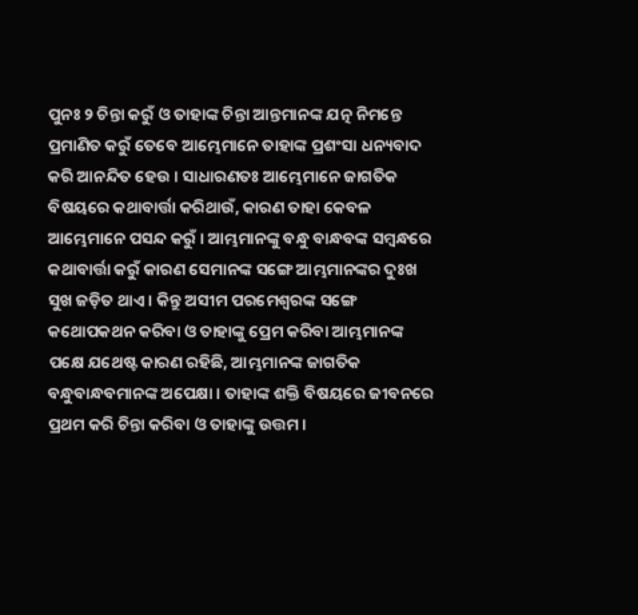ପୁନଃ ୨ ଚିନ୍ତା କରୁଁ ଓ ତାହାଙ୍କ ଚିନ୍ତା ଆନ୍ତମାନଙ୍କ ଯତ୍ନ ନିମନ୍ତେ ପ୍ରମାଣିତ କରୁଁ ତେବେ ଆମ୍ଭେମାନେ ତାହାଙ୍କ ପ୍ରଶଂସା ଧନ୍ୟବାଦ କରି ଆନନ୍ଦିତ ହେଉ । ସାଧାରଣତଃ ଆମ୍ଭେମାନେ ଜାଗତିକ ବିଷୟରେ କଥାବାର୍ତ୍ତା କରିଥାଉଁ, କାରଣ ତାହା କେବଳ ଆମ୍ଭେମାନେ ପସନ୍ଦ କରୁଁ । ଆମ୍ଭମାନଙ୍କୁ ବନ୍ଧୁ ବାନ୍ଧବଙ୍କ ସମ୍ବନ୍ଧରେ କଥାବାର୍ତ୍ତା କରୁଁ କାରଣ ସେମାନଙ୍କ ସଙ୍ଗେ ଆମ୍ଭମାନଙ୍କର ଦୁଃଖ ସୁଖ ଜଡ଼ିତ ଥାଏ । କିନ୍ତୁ ଅସୀମ ପରମେଶ୍ବରଙ୍କ ସଙ୍ଗେ କଥୋପକଥନ କରିବା ଓ ତାହାଙ୍କୁ ପ୍ରେମ କରିବା ଆମ୍ଭମାନଙ୍କ ପକ୍ଷେ ଯଥେଷ୍ଟ କାରଣ ରହିଛି, ଆମ୍ଭମାନଙ୍କ ଜାଗତିକ ବନ୍ଧୁବାନ୍ଧବମାନଙ୍କ ଅପେକ୍ଷା । ତାହାଙ୍କ ଶକ୍ତି ବିଷୟରେ ଜୀବନରେ ପ୍ରଥମ କରି ଚିନ୍ତା କରିବା ଓ ତାହାଙ୍କୁ ଉତ୍ତମ ।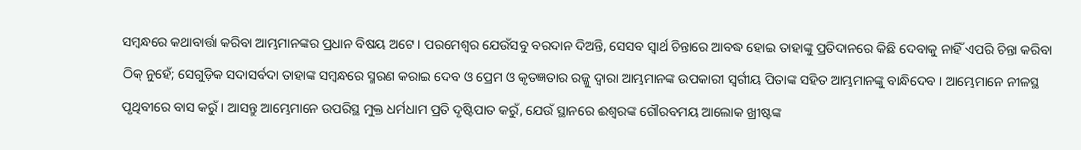ସମ୍ବନ୍ଧରେ କଥାବାର୍ତ୍ତା କରିବା ଆମ୍ଭମାନଙ୍କର ପ୍ରଧାନ ବିଷୟ ଅଟେ । ପରମେଶ୍ଵର ଯେଉଁସବୁ ବରଦାନ ଦିଅନ୍ତି, ସେସବ ସ୍ବାର୍ଥ ଚିନ୍ତାରେ ଆବଦ୍ଧ ହୋଇ ତାହାଙ୍କୁ ପ୍ରତିଦାନରେ କିଛି ଦେବାକୁ ନାହିଁ ଏପରି ଚିନ୍ତା କରିବା ଠିକ୍ ନୁହେଁ; ସେଗୁଡ଼ିକ ସଦାସର୍ବଦା ତାହାଙ୍କ ସମ୍ବନ୍ଧରେ ସ୍ମରଣ କରାଇ ଦେବ ଓ ପ୍ରେମ ଓ କୃତଜ୍ଞତାର ରଜ୍ଜୁ ଦ୍ଵାରା ଆମ୍ଭମାନଙ୍କ ଉପକାରୀ ସ୍ବର୍ଗୀୟ ପିତାଙ୍କ ସହିତ ଆମ୍ଭମାନଙ୍କୁ ବାନ୍ଧିଦେବ । ଆମ୍ଭେମାନେ ନୀଳସ୍ଥ ପୃଥିବୀରେ ବାସ କରୁଁ । ଆସନ୍ତୁ ଆମ୍ଭେମାନେ ଉପରିସ୍ଥ ମୁକ୍ତ ଧର୍ମଧାମ ପ୍ରତି ଦୃଷ୍ଟିପାତ କରୁଁ, ଯେଉଁ ସ୍ଥାନରେ ଈଶ୍ଵରଙ୍କ ଗୌରବମୟ ଆଲୋକ ଖ୍ରୀଷ୍ଟଙ୍କ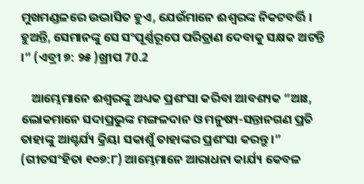ମୁଖମଣ୍ଡଳରେ ଉଦ୍ଭାସିତ ହୁଏ, ଯେଉଁମାନେ ଈଶ୍ବରଙ୍କ ନିକଟବର୍ତ୍ତି । ହୁଅନ୍ତି, ସେମାନଙ୍କୁ ସେ ସଂପୂର୍ଣ୍ଣରୂପେ ପରିତ୍ରାଣ ଦେବାକୁ ସକ୍ଷକ ଅଟନ୍ତି ।” (ଏବ୍ରୀ ୭: ୨୫ )ଖ୍ରୀପ 70.2

    ଆମ୍ଭେମାନେ ଈଶ୍ବରଙ୍କୁ ଅଧ୍ୟକ ପ୍ରଶଂସା କରିବା ଆବଶ୍ୟକ “ଆଃ, ଲୋକମାନେ ସଦାପ୍ରଭୁଙ୍କ ମଙ୍ଗଳଦାନ ଓ ମନୁଷ୍ୟ-ସନ୍ତାନଗଣ ପ୍ରତି ତାହାଙ୍କୁ ଆଶ୍ଚର୍ଯ୍ୟ କ୍ରିୟା ସକାଶୁଁ ତାହାଙ୍କର ପ୍ରଶଂସା କରନ୍ତୁ ।” (ଗୀତସଂହିତା ୧୦୭:୮) ଆମ୍ଭେମାନେ ଆରାଧନା କାର୍ଯ୍ୟ କେବଳ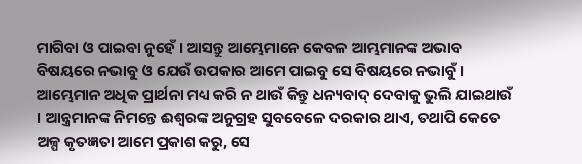ମାଗିବା ଓ ପାଇବା ନୁହେଁ । ଆସନ୍ତୁ ଆମ୍ଭେମାନେ କେବଳ ଆମ୍ଭମାନଙ୍କ ଅଭାବ ବିଷୟରେ ନଭାବୁ ଓ ଯେଉଁ ଉପକାର ଆମେ ପାଇବୁ ସେ ବିଷୟରେ ନଭାବୁଁ । ଆମ୍ଭେମାନ ଅଧିକ ପ୍ରାର୍ଥନା ମଧ୍ୟ କରି ନ ଥାଉଁ କିନ୍ତୁ ଧନ୍ୟବାଦ୍ ଦେବାକୁ ଭୁଲି ଯାଇଥାଉଁ । ଆନ୍ତ୍ରମାନଙ୍କ ନିମନ୍ତେ ଈଶ୍ବରଙ୍କ ଅନୁଗ୍ରହ ସୁବବେଳେ ଦରକାର ଥାଏ, ତଥାପି କେତେ ଅଳ୍ପ କୃତଜ୍ଞତା ଆମେ ପ୍ରକାଶ କରୁ, ସେ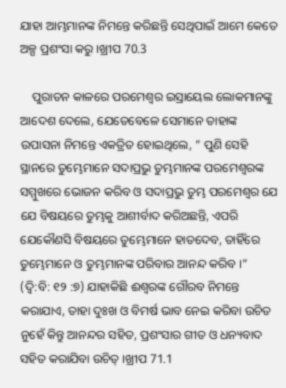ଯାହା ଆମ୍ଭମାନଙ୍କ ନିମନ୍ତେ କରିଛନ୍ତି ସେଥିପାଇଁ ଆମେ କେତେ ଅଳ୍ପ ପ୍ରଶଂସା କରୁ ।ଖ୍ରୀପ 70.3

    ପୁରାତନ କାଳରେ ପରମେଶ୍ବର ଇସ୍ରାୟେଲ ଲୋକମାନଙ୍କୁ ଆଦେଶ ଦେଲେ, ଯେତେବେଳେ ସେମାନେ ତାହାଙ୍କ ଉପାସନା ନିମନ୍ତେ ଏକତ୍ରିତ ହୋଇଥିଲେ, ” ପୁଣି ସେହି ସ୍ଥାନରେ ତୁମ୍ଭେମାନେ ସଦାପ୍ରଭୁ ତୁମ୍ଭମାନଙ୍କ ପରମେଶ୍ୱରଙ୍କ ସମ୍ମୁଖରେ ଭୋଜନ କରିବ ଓ ସଦାପ୍ରଭୁ ତୁମ୍ଭ ପରମେଶ୍ଵର ଯେ ଯେ ବିଷୟରେ ତୁମ୍ଭକୁ ଆଶୀର୍ବାଦ କରିଅଛନ୍ତି, ଏପରି ଯେକୌଣସି ବିଷୟରେ ତୁମ୍ଭେମାନେ ହାତଦେବ, ତାହିଁରେ ତୁମ୍ଭେମାନେ ଓ ତୁମ୍ଭମାନଙ୍କ ପରିବାର ଆନନ୍ଦ କରିବ ।” (ଦ୍ବି:ବି: ୧୨ :୭) ଯାହାକିଛି ଈଶ୍ଵରଙ୍କ ଗୌରବ ନିମନ୍ତେ କରାଯାଏ, ତାହା ଦୁଃଖ ଓ ବିମର୍ଷ ଭାବ ନେଇ କରିବା ଉଚିତ ନୁହେଁ କିନ୍ତୁ ଆନନ୍ଦର ସହିତ, ପ୍ରଶଂସାର ଗୀତ ଓ ଧନ୍ୟବାଦ ସହିତ କରାଯିବା ଉଚିତ୍ ।ଖ୍ରୀପ 71.1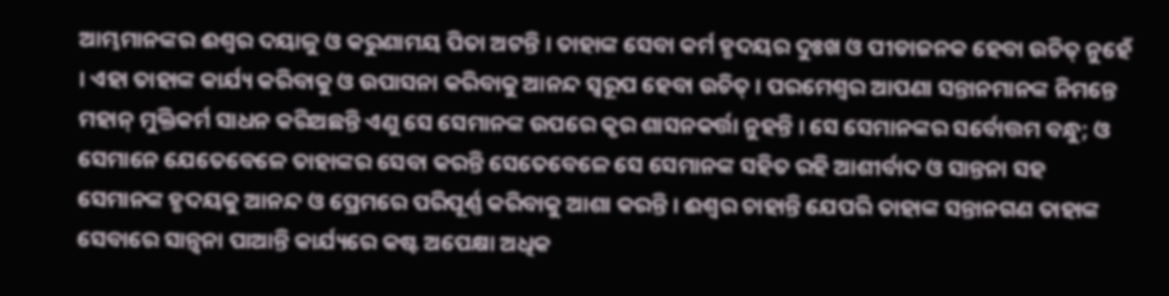ଆମ୍ଭମାନଙ୍କର ଈଶ୍ଵର ଦୟାଳୁ ଓ କରୁଣାମୟ ପିତା ଅଟନ୍ତି । ତାହାଙ୍କ ସେବା କର୍ମ ହୃଦୟର ଦୁଃଖ ଓ ପୀଡାଜନକ ହେବା ଉଚିତ୍ ନୁହେଁ । ଏହା ତାହାଙ୍କ କାର୍ଯ୍ୟ କରିବାକୁ ଓ ଉପାସନା କରିବାକୁ ଆନନ୍ଦ ସ୍ୱରୂପ ହେବା ଉଚିତ୍ । ପରମେଶ୍ଵର ଆପଣା ସନ୍ତାନମାନଙ୍କ ନିମନ୍ତେ ମହାନ୍ ମୁକ୍ତିକର୍ମ ସାଧନ କରିଅଛନ୍ତି ଏଣୁ ସେ ସେମାନଙ୍କ ଉପରେ କୃର ଶାସନକର୍ତ୍ତା ନୁହନ୍ତି । ସେ ସେମାନଙ୍କର ସର୍ବୋତ୍ତମ ବନ୍ଧୁ; ଓ ସେମାନେ ଯେତେବେଳେ ତାହାଙ୍କର ସେବା କରନ୍ତି ସେତେବେଳେ ସେ ସେମାନଙ୍କ ସହିତ ରହି ଆଶୀର୍ବାଦ ଓ ସାନ୍ତନା ସହ ସେମାନଙ୍କ ହୃଦୟକୁ ଆନନ୍ଦ ଓ ପ୍ରେମରେ ପରିପୂର୍ଣ୍ଣ କରିବାକୁ ଆଶା କରନ୍ତି । ଈଶ୍ବର ଚାହାନ୍ତି ଯେପରି ତାହାଙ୍କ ସନ୍ତାନଗଣ ତାହାଙ୍କ ସେବାରେ ସାନ୍ତ୍ୱନା ପାଆନ୍ତି କାର୍ଯ୍ୟରେ କଷ୍ଟ ଅପେକ୍ଷା ଅଧିକ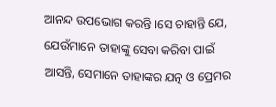ଆନନ୍ଦ ଉପଭୋଗ କରନ୍ତି ।ସେ ଚାହାନ୍ତି ଯେ, ଯେଉଁମାନେ ତାହାଙ୍କୁ ସେବା କରିବା ପାଇଁ ଆସନ୍ତି, ସେମାନେ ତାହାଙ୍କର ଯତ୍ନ ଓ ପ୍ରେମର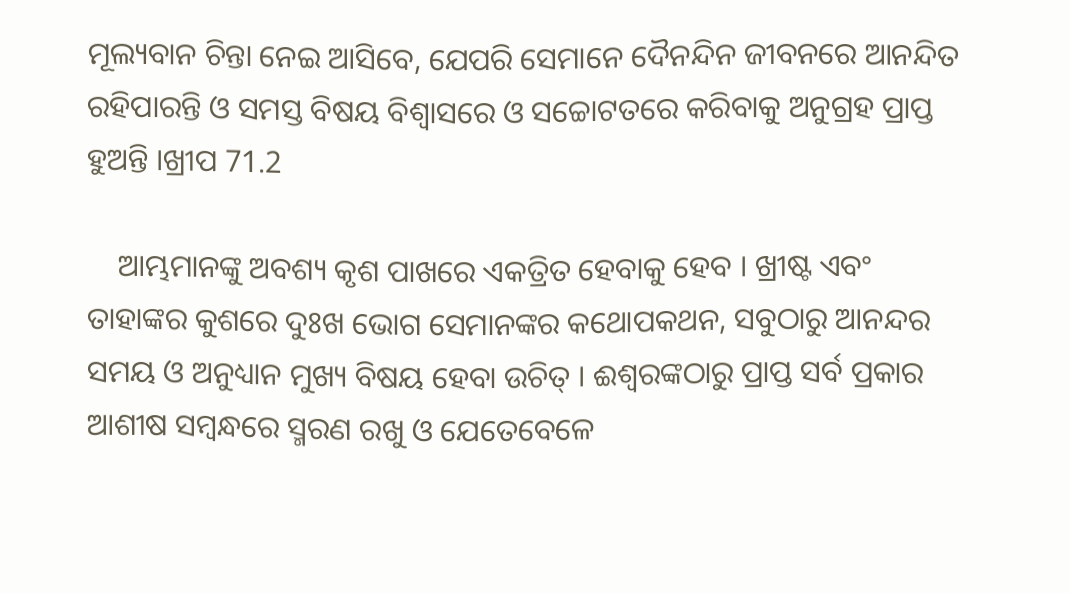ମୂଲ୍ୟବାନ ଚିନ୍ତା ନେଇ ଆସିବେ, ଯେପରି ସେମାନେ ଦୈନନ୍ଦିନ ଜୀବନରେ ଆନନ୍ଦିତ ରହିପାରନ୍ତି ଓ ସମସ୍ତ ବିଷୟ ବିଶ୍ବାସରେ ଓ ସଚ୍ଚୋଟତରେ କରିବାକୁ ଅନୁଗ୍ରହ ପ୍ରାପ୍ତ ହୁଅନ୍ତି ।ଖ୍ରୀପ 71.2

    ଆମ୍ଭମାନଙ୍କୁ ଅବଶ୍ୟ କୃଶ ପାଖରେ ଏକତ୍ରିତ ହେବାକୁ ହେବ । ଖ୍ରୀଷ୍ଟ ଏବଂ ତାହାଙ୍କର କୁଶରେ ଦୁଃଖ ଭୋଗ ସେମାନଙ୍କର କଥୋପକଥନ, ସବୁଠାରୁ ଆନନ୍ଦର ସମୟ ଓ ଅନୁଧ୍ୟାନ ମୁଖ୍ୟ ବିଷୟ ହେବା ଉଚିତ୍ । ଈଶ୍ଵରଙ୍କଠାରୁ ପ୍ରାପ୍ତ ସର୍ବ ପ୍ରକାର ଆଶୀଷ ସମ୍ବନ୍ଧରେ ସ୍ମରଣ ରଖୁ ଓ ଯେତେବେଳେ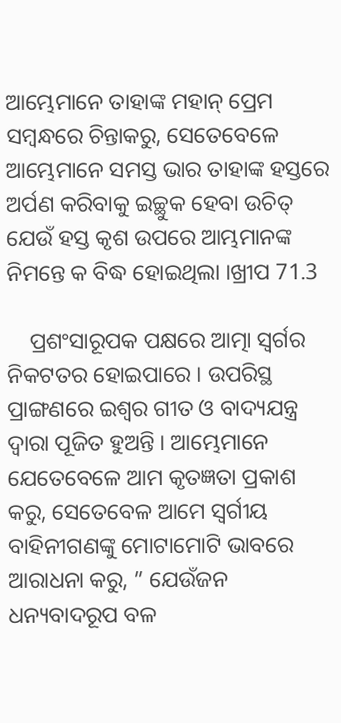ଆମ୍ଭେମାନେ ତାହାଙ୍କ ମହାନ୍ ପ୍ରେମ ସମ୍ବନ୍ଧରେ ଚିନ୍ତାକରୁ, ସେତେବେଳେ ଆମ୍ଭେମାନେ ସମସ୍ତ ଭାର ତାହାଙ୍କ ହସ୍ତରେ ଅର୍ପଣ କରିବାକୁ ଇଚ୍ଛୁକ ହେବା ଉଚିତ୍ ଯେଉଁ ହସ୍ତ କୃଶ ଉପରେ ଆମ୍ଭମାନଙ୍କ ନିମନ୍ତେ କ ବିଦ୍ଧ ହୋଇଥିଲା ।ଖ୍ରୀପ 71.3

    ପ୍ରଶଂସାରୂପକ ପକ୍ଷରେ ଆତ୍ମା ସ୍ଵର୍ଗର ନିକଟତର ହୋଇପାରେ । ଉପରିସ୍ଥ ପ୍ରାଙ୍ଗଣରେ ଇଶ୍ଵର ଗୀତ ଓ ବାଦ୍ୟଯନ୍ତ୍ର ଦ୍ଵାରା ପୂଜିତ ହୁଅନ୍ତି । ଆମ୍ଭେମାନେ ଯେତେବେଳେ ଆମ କୃତଜ୍ଞତା ପ୍ରକାଶ କରୁ, ସେତେବେଳ ଆମେ ସ୍ଵର୍ଗୀୟ ବାହିନୀଗଣଙ୍କୁ ମୋଟାମୋଟି ଭାବରେ ଆରାଧନା କରୁ, ” ଯେଉଁଜନ ଧନ୍ୟବାଦରୂପ ବଳ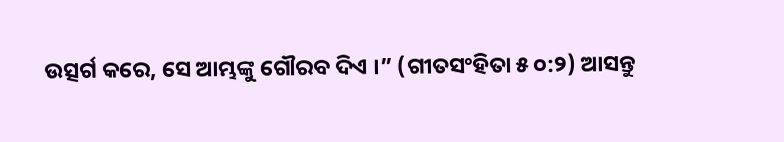ଉତ୍ସର୍ଗ କରେ, ସେ ଆମ୍ଭଙ୍କୁ ଗୌରବ ଦିଏ ।” (ଗୀତସଂହିତା ୫ ୦:୨) ଆସନ୍ତୁ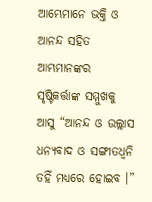ଆମ୍ଭେମାନେ ଭକ୍ତି ଓ ଆନନ୍ଦ ସହିତ ଆମ୍ଭମାନଙ୍କର ସୃଷ୍ଟିକର୍ତ୍ତାଙ୍କ ସମ୍ମୁଖକୁ ଆସୁ “ଆନନ୍ଦ ଓ ଉଲ୍ଲାସ ଧନ୍ୟବାଦ ଓ ସଙ୍ଗୀତଧ୍ବନି ତହିଁ ମଧ୍ୟରେ ହୋଇବ ।”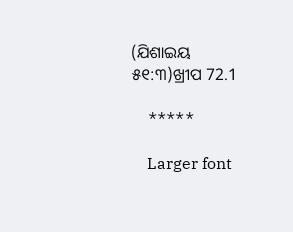(ଯିଶାଇୟ ୫୧:୩)ଖ୍ରୀପ 72.1

    *****

    Larger font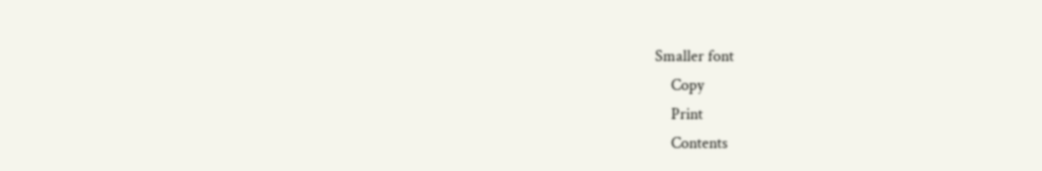Smaller font
    Copy
    Print
    Contents